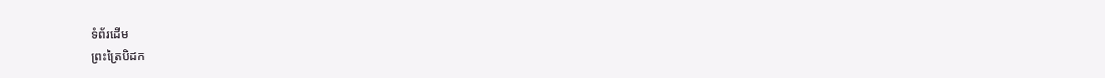ទំព័រដើម
ព្រះត្រៃបិដក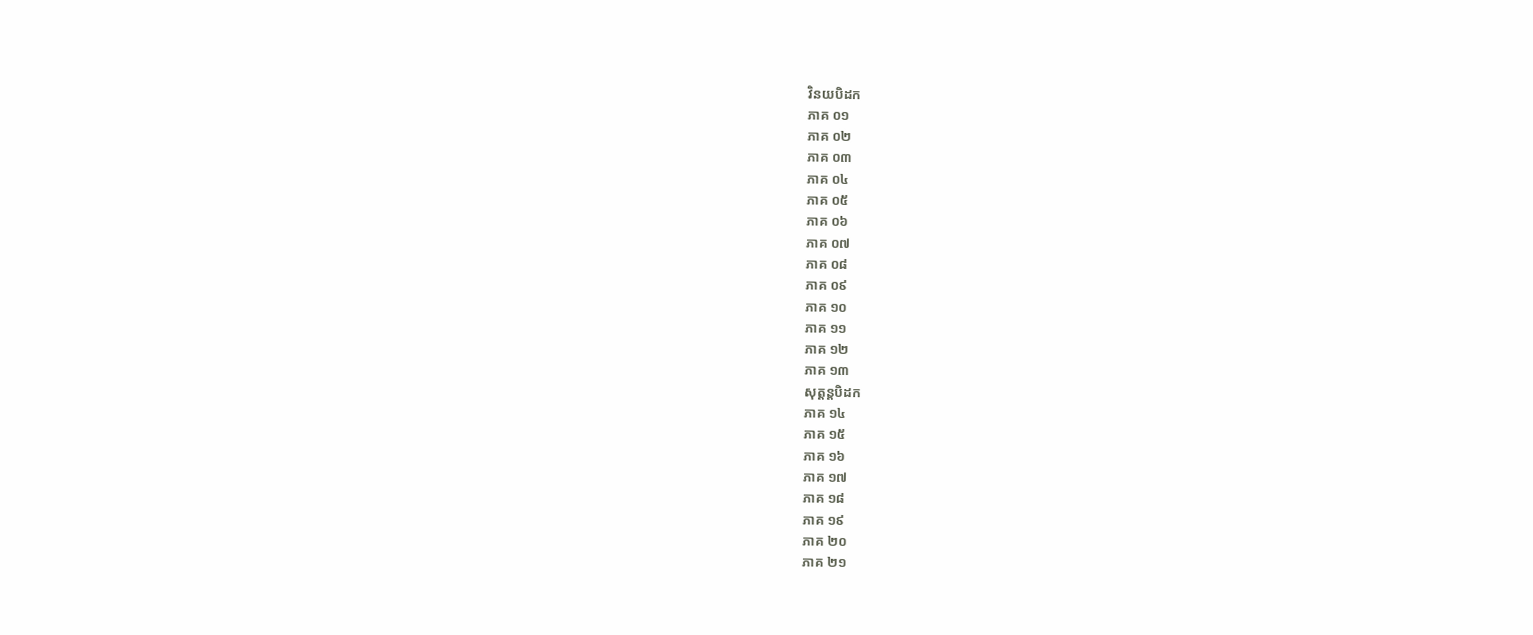វិនយបិដក
ភាគ ០១
ភាគ ០២
ភាគ ០៣
ភាគ ០៤
ភាគ ០៥
ភាគ ០៦
ភាគ ០៧
ភាគ ០៨
ភាគ ០៩
ភាគ ១០
ភាគ ១១
ភាគ ១២
ភាគ ១៣
សុត្តន្តបិដក
ភាគ ១៤
ភាគ ១៥
ភាគ ១៦
ភាគ ១៧
ភាគ ១៨
ភាគ ១៩
ភាគ ២០
ភាគ ២១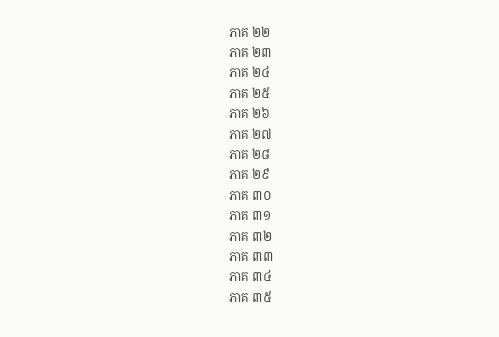ភាគ ២២
ភាគ ២៣
ភាគ ២៤
ភាគ ២៥
ភាគ ២៦
ភាគ ២៧
ភាគ ២៨
ភាគ ២៩
ភាគ ៣០
ភាគ ៣១
ភាគ ៣២
ភាគ ៣៣
ភាគ ៣៤
ភាគ ៣៥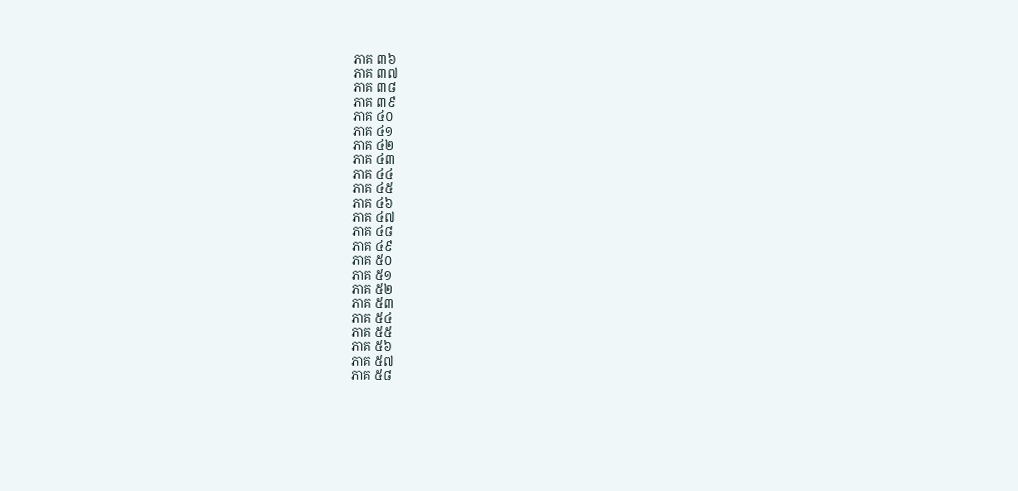ភាគ ៣៦
ភាគ ៣៧
ភាគ ៣៨
ភាគ ៣៩
ភាគ ៤០
ភាគ ៤១
ភាគ ៤២
ភាគ ៤៣
ភាគ ៤៤
ភាគ ៤៥
ភាគ ៤៦
ភាគ ៤៧
ភាគ ៤៨
ភាគ ៤៩
ភាគ ៥០
ភាគ ៥១
ភាគ ៥២
ភាគ ៥៣
ភាគ ៥៤
ភាគ ៥៥
ភាគ ៥៦
ភាគ ៥៧
ភាគ ៥៨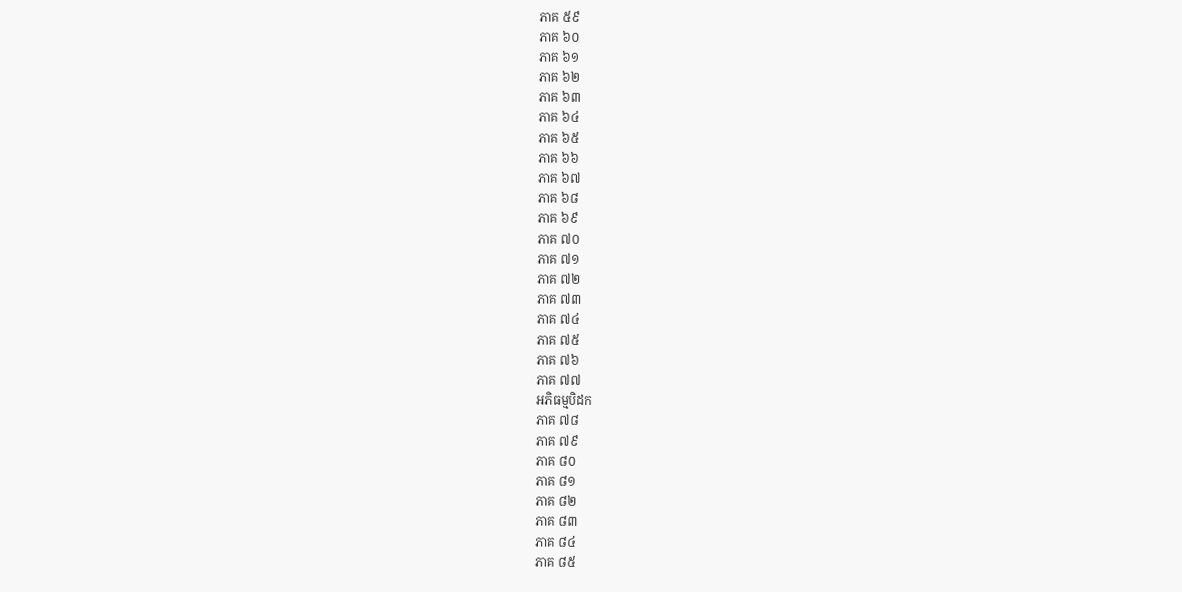ភាគ ៥៩
ភាគ ៦០
ភាគ ៦១
ភាគ ៦២
ភាគ ៦៣
ភាគ ៦៤
ភាគ ៦៥
ភាគ ៦៦
ភាគ ៦៧
ភាគ ៦៨
ភាគ ៦៩
ភាគ ៧០
ភាគ ៧១
ភាគ ៧២
ភាគ ៧៣
ភាគ ៧៤
ភាគ ៧៥
ភាគ ៧៦
ភាគ ៧៧
អភិធម្មបិដក
ភាគ ៧៨
ភាគ ៧៩
ភាគ ៨០
ភាគ ៨១
ភាគ ៨២
ភាគ ៨៣
ភាគ ៨៤
ភាគ ៨៥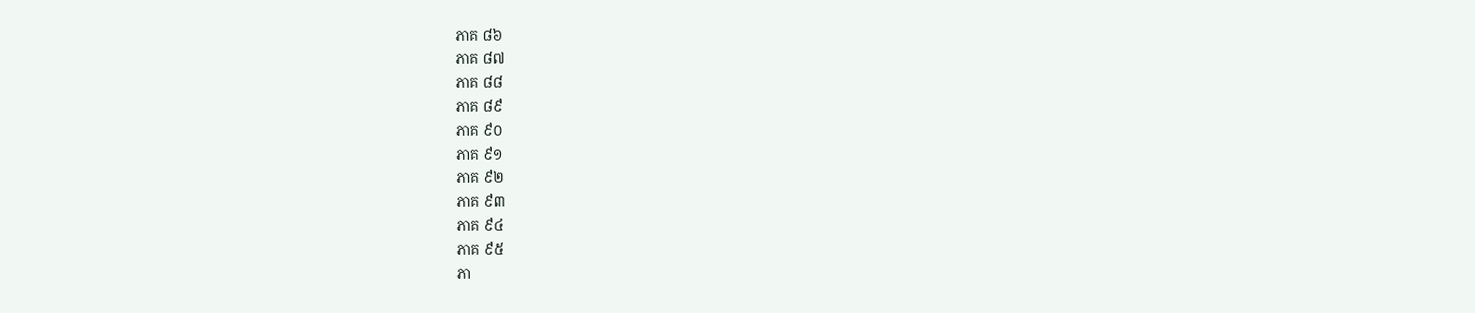ភាគ ៨៦
ភាគ ៨៧
ភាគ ៨៨
ភាគ ៨៩
ភាគ ៩០
ភាគ ៩១
ភាគ ៩២
ភាគ ៩៣
ភាគ ៩៤
ភាគ ៩៥
ភា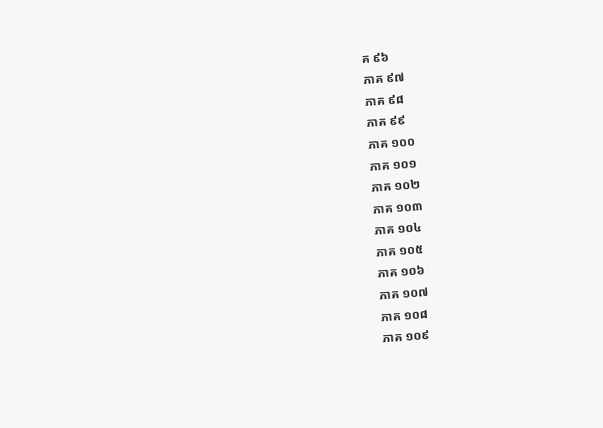គ ៩៦
ភាគ ៩៧
ភាគ ៩៨
ភាគ ៩៩
ភាគ ១០០
ភាគ ១០១
ភាគ ១០២
ភាគ ១០៣
ភាគ ១០៤
ភាគ ១០៥
ភាគ ១០៦
ភាគ ១០៧
ភាគ ១០៨
ភាគ ១០៩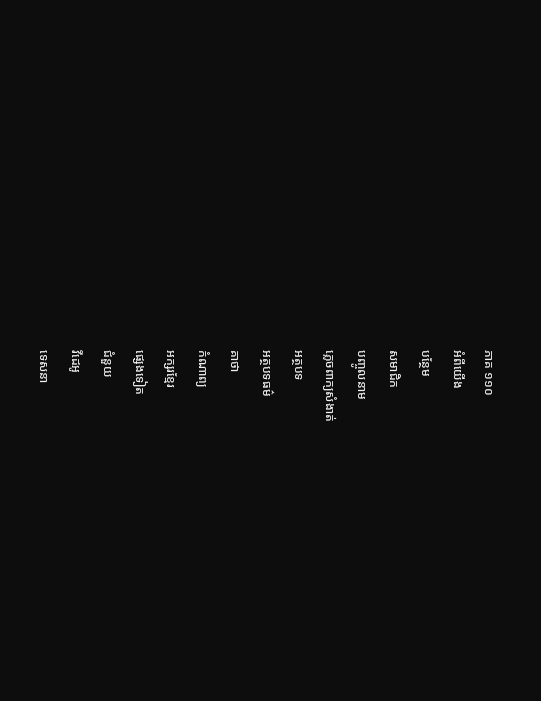ភាគ ១១០
អំពីយើង
បន្ថែម
សមាជិក
បញ្ចូលនាម
ភ្លេចពាក្យសំងាត់
អត្ថបទ
អត្ថបទធម៌
គាថា
កំណាព្យ
អក្សរខ្មែរ
ផ្សេងទៀត
ជំនួយ
វីដេអូ
ទេសនា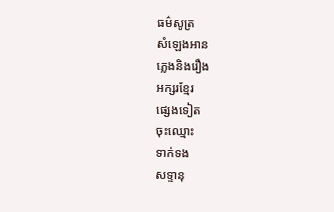ធម៌សូត្រ
សំឡេងអាន
ភ្លេងនិងរឿង
អក្សរខ្មែរ
ផ្សេងទៀត
ចុះឈ្មោះ
ទាក់ទង
សទ្ទានុ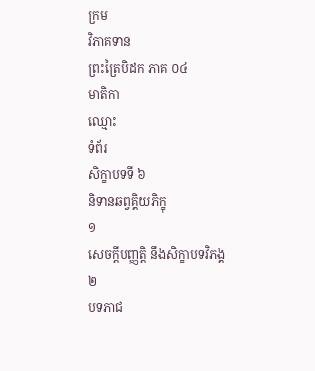ក្រម
វិភាគទាន
ព្រះត្រៃបិដក ភាគ ០៤
មាតិកា
ឈ្មោះ
ទំព័រ
សិក្ខាបទទី ៦
និទានឆព្វគ្គិយភិក្ខុ
១
សេចក្តីបញ្ញតិ្ត នឹងសិក្ខាបទវិភង្គ
២
បទភាជ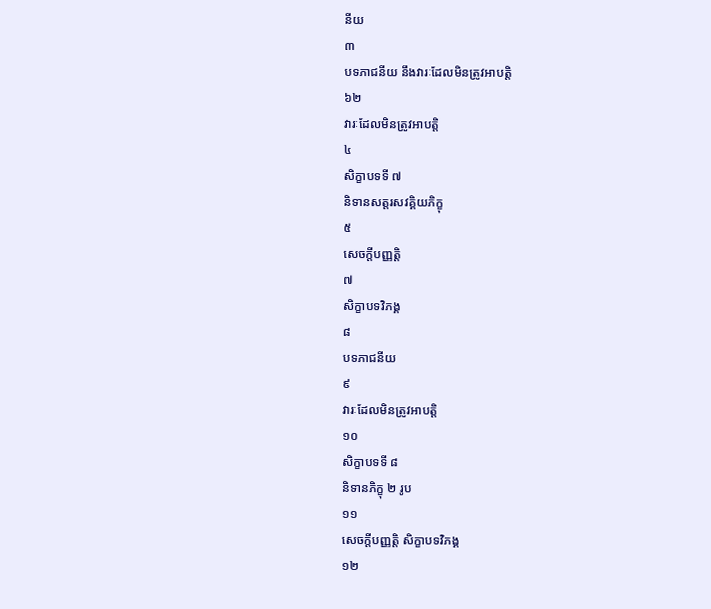នីយ
៣
បទភាជនីយ នឹងវារៈដែលមិនត្រូវអាបត្តិ
៦២
វារៈដែលមិនត្រូវអាបត្តិ
៤
សិក្ខាបទទី ៧
និទានសត្តរសវគ្គិយភិក្ខុ
៥
សេចក្តីបញ្ញតិ្ត
៧
សិក្ខាបទវិភង្គ
៨
បទភាជនីយ
៩
វារៈដែលមិនត្រូវអាបត្តិ
១០
សិក្ខាបទទី ៨
និទានភិក្ខុ ២ រូប
១១
សេចក្តីបញ្ញតិ្ត សិក្ខាបទវិភង្គ
១២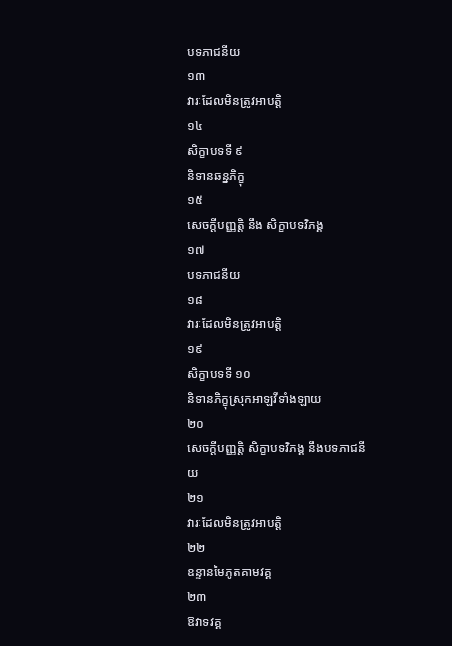បទភាជនីយ
១៣
វារៈដែលមិនត្រូវអាបត្តិ
១៤
សិក្ខាបទទី ៩
និទានឆន្នភិក្ខុ
១៥
សេចក្តីបញ្ញត្តិ នឹង សិក្ខាបទវិភង្គ
១៧
បទភាជនីយ
១៨
វារៈដែលមិនត្រូវអាបត្តិ
១៩
សិក្ខាបទទី ១០
និទានភិក្ខុស្រុកអាឡវីទាំងឡាយ
២០
សេចក្តីបញ្ញត្តិ សិក្ខាបទវិភង្គ នឹងបទភាជនីយ
២១
វារៈដែលមិនត្រូវអាបត្តិ
២២
ឧន្ទានមៃភូតគាមវគ្គ
២៣
ឱវាទវគ្គ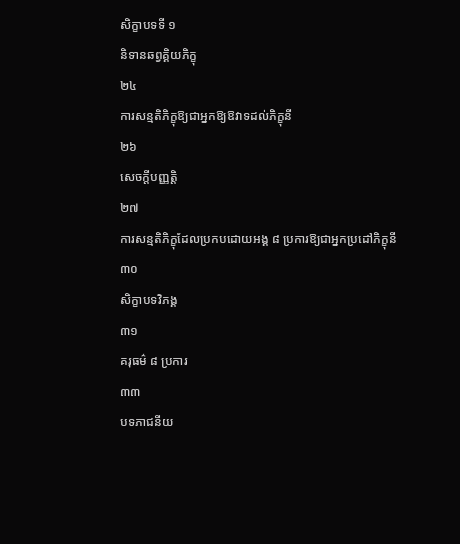សិក្ខាបទទី ១
និទានឆព្វគ្គិយភិក្ខុ
២៤
ការសន្មតិភិក្ខុឱ្យជាអ្នកឱ្យឱវាទដល់ភិក្ខុនី
២៦
សេចក្តីបញ្ញត្តិ
២៧
ការសន្មតិភិក្ខុដែលប្រកបដោយអង្គ ៨ ប្រការឱ្យជាអ្នកប្រដៅភិក្ខុនី
៣០
សិក្ខាបទវិភង្គ
៣១
គរុធម៌ ៨ ប្រការ
៣៣
បទភាជនីយ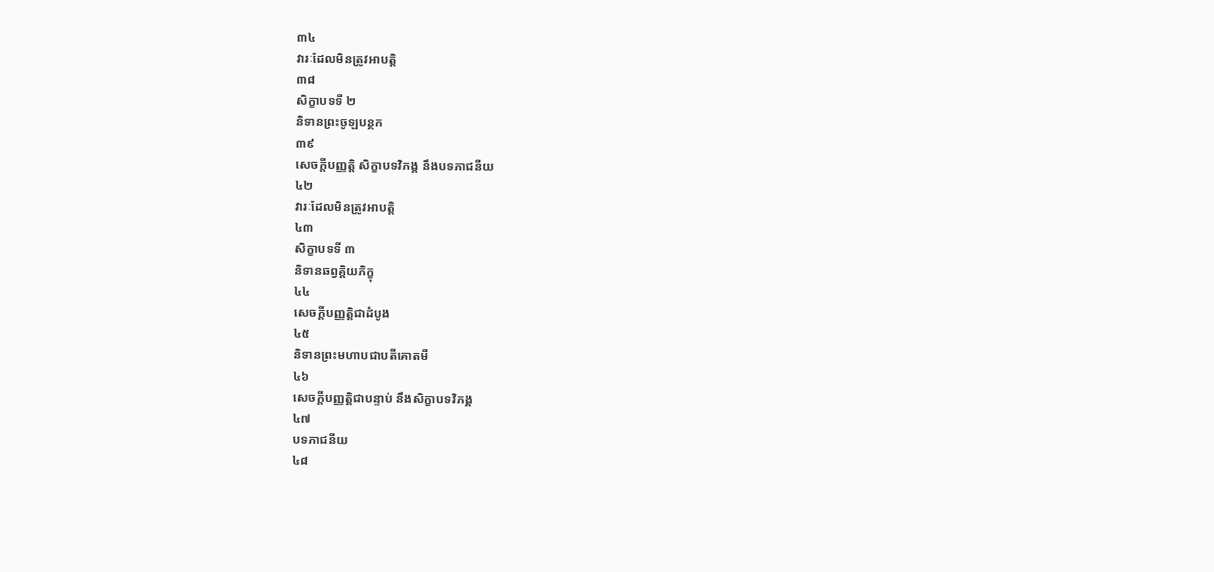៣៤
វារៈដែលមិនត្រូវអាបត្តិ
៣៨
សិក្ខាបទទី ២
និទានព្រះចូឡបន្ថក
៣៩
សេចក្តីបញ្ញត្តិ សិក្ខាបទវិភង្គ នឹងបទភាជនីយ
៤២
វារៈដែលមិនត្រូវអាបត្តិ
៤៣
សិក្ខាបទទី ៣
និទានឆព្វគ្គិយភិក្ខុ
៤៤
សេចក្តីបញ្ញត្តិជាដំបូង
៤៥
និទានព្រះមហាបជាបតីគោតមី
៤៦
សេចក្តីបញ្ញត្តិជាបន្ទាប់ នឹងសិក្ខាបទវិភង្គ
៤៧
បទភាជនីយ
៤៨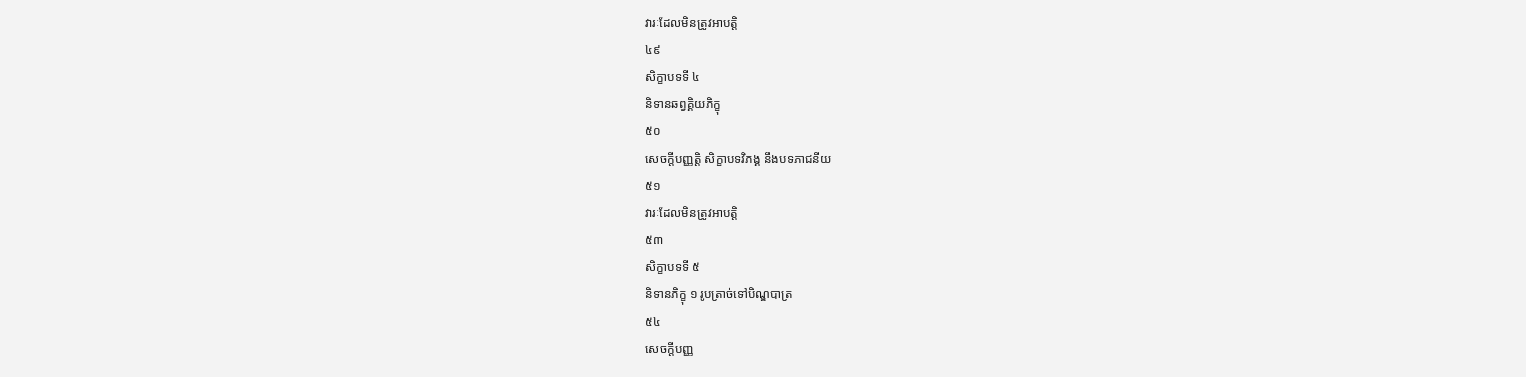វារៈដែលមិនត្រូវអាបត្តិ
៤៩
សិក្ខាបទទី ៤
និទានឆព្វគ្គិយភិក្ខុ
៥០
សេចក្តីបញ្ញត្តិ សិក្ខាបទវិភង្គ នឹងបទភាជនីយ
៥១
វារៈដែលមិនត្រូវអាបត្តិ
៥៣
សិក្ខាបទទី ៥
និទានភិក្ខុ ១ រូបត្រាច់ទៅបិណ្ឌបាត្រ
៥៤
សេចក្តីបញ្ញ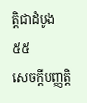ត្តិជាដំបូង
៥៥
សេចក្តីបញ្ញត្តិ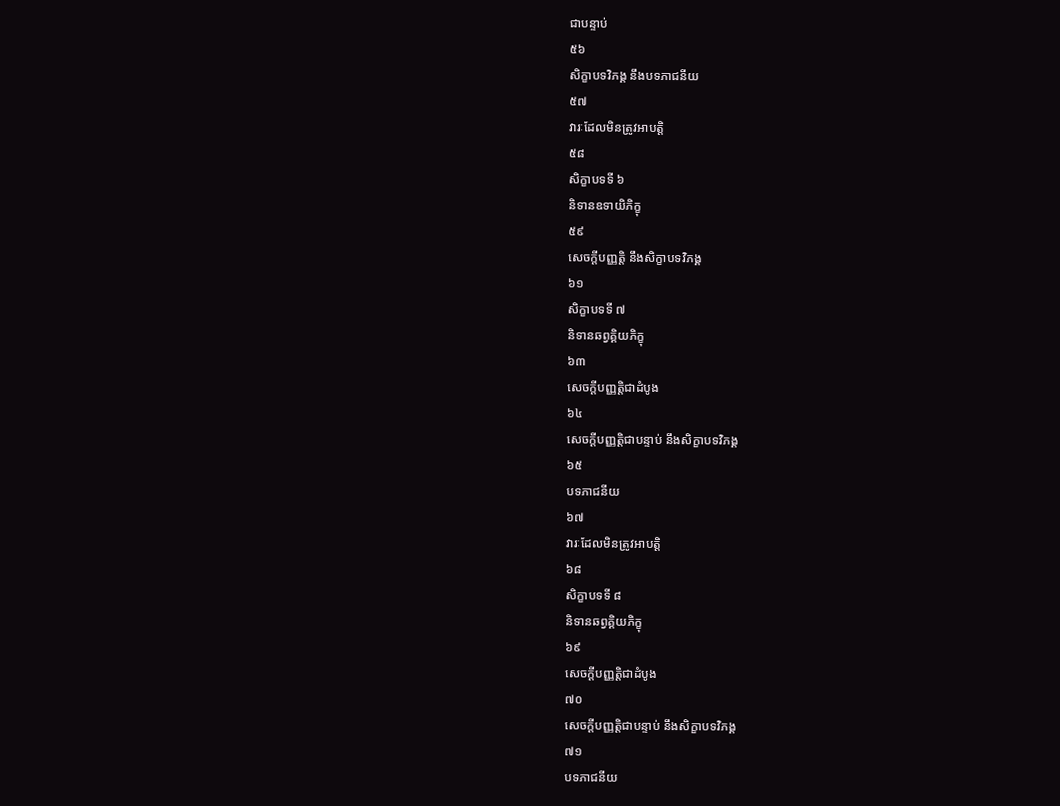ជាបន្ទាប់
៥៦
សិក្ខាបទវិភង្គ នឹងបទភាជនីយ
៥៧
វារៈដែលមិនត្រូវអាបត្តិ
៥៨
សិក្ខាបទទី ៦
និទានឧទាយិភិក្ខុ
៥៩
សេចក្តីបញ្ញត្តិ នឹងសិក្ខាបទវិភង្គ
៦១
សិក្ខាបទទី ៧
និទានឆព្វគ្គិយភិក្ខុ
៦៣
សេចក្តីបញ្ញត្តិជាដំបូង
៦៤
សេចក្តីបញ្ញត្តិជាបន្ទាប់ នឹងសិក្ខាបទវិភង្គ
៦៥
បទភាជនីយ
៦៧
វារៈដែលមិនត្រូវអាបត្តិ
៦៨
សិក្ខាបទទី ៨
និទានឆព្វគ្គិយភិក្ខុ
៦៩
សេចក្តីបញ្ញត្តិជាដំបូង
៧០
សេចក្តីបញ្ញត្តិជាបន្ទាប់ នឹងសិក្ខាបទវិភង្គ
៧១
បទភាជនីយ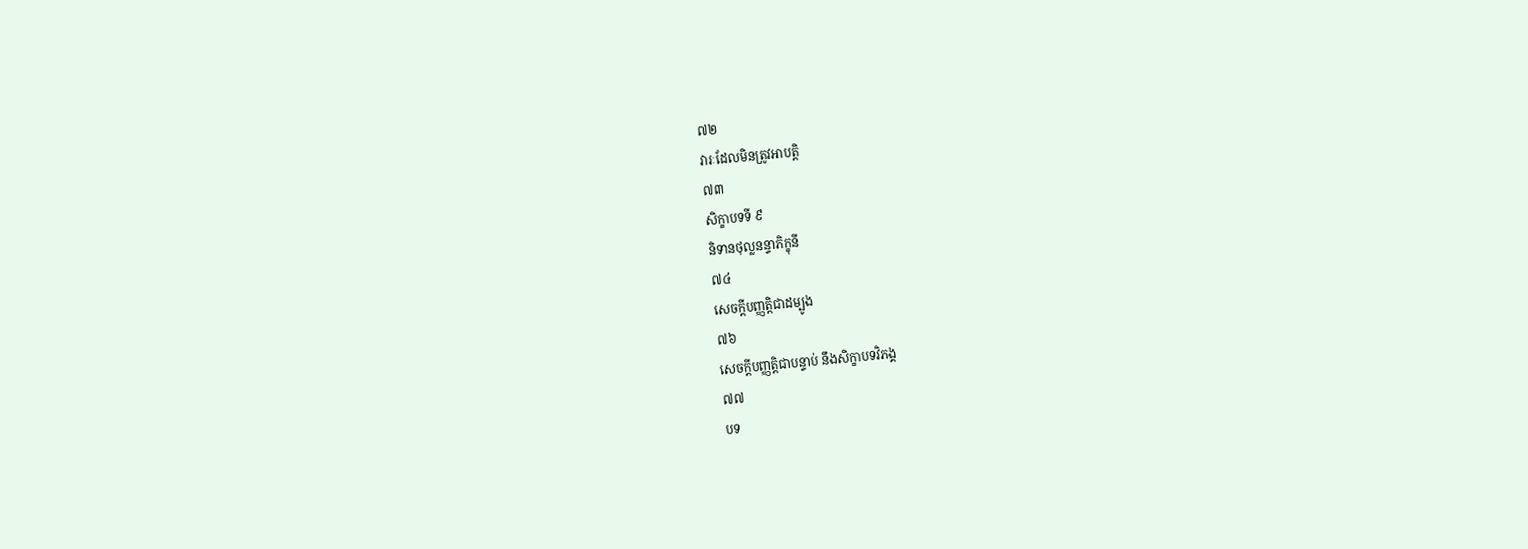៧២
វារៈដែលមិនត្រូវអាបត្តិ
៧៣
សិក្ខាបទទី ៩
និទានថុល្លនន្ទាភិក្ខុនី
៧៤
សេចក្តីបញ្ញត្តិជាដម្បូង
៧៦
សេចក្តីបញ្ញត្តិជាបន្ទាប់ នឹងសិក្ខាបទវិភង្គ
៧៧
បទ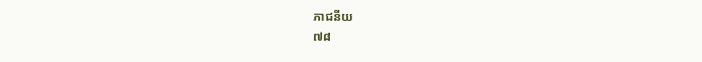ភាជនីយ
៧៨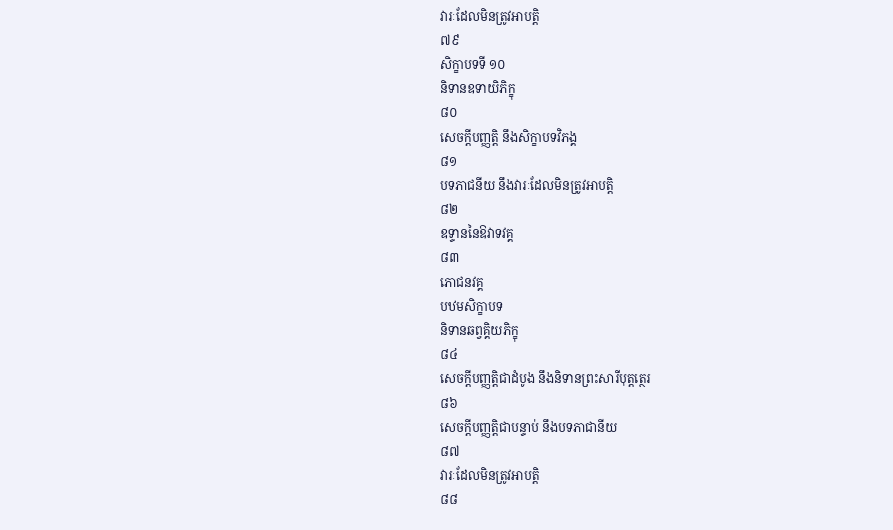វារៈដែលមិនត្រូវអាបត្តិ
៧៩
សិក្ខាបទទី ១០
និទានឧទាយិភិក្ខុ
៨០
សេចក្តីបញ្ញត្តិ នឹងសិក្ខាបទវិភង្គ
៨១
បទភាជនីយ នឹងវារៈដែលមិនត្រូវអាបត្តិ
៨២
ឧទ្ទាននៃឱវាទវគ្គ
៨៣
ភោជនវគ្គ
បឋមសិក្ខាបទ
និទានឆព្វគ្គិយភិក្ខុ
៨៤
សេចក្តីបញ្ញត្តិជាដំបូង នឹងនិទានព្រះសារីបុត្តត្ថេរ
៨៦
សេចក្តីបញ្ញត្តិជាបន្ទាប់ នឹងបទភាជានីយ
៨៧
វារៈដែលមិនត្រូវអាបត្តិ
៨៨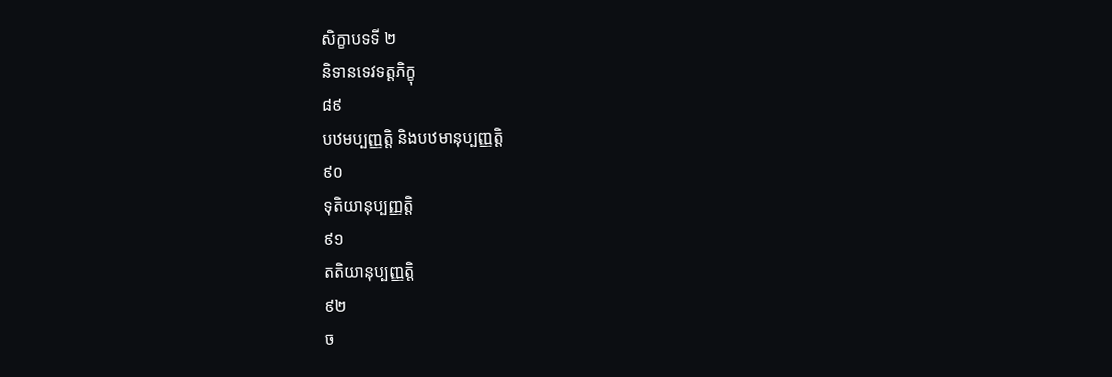សិក្ខាបទទី ២
និទានទេវទត្តភិក្ខុ
៨៩
បឋមប្បញ្ញត្តិ និងបឋមានុប្បញ្ញត្តិ
៩០
ទុតិយានុប្បញ្ញត្តិ
៩១
តតិយានុប្បញ្ញត្តិ
៩២
ច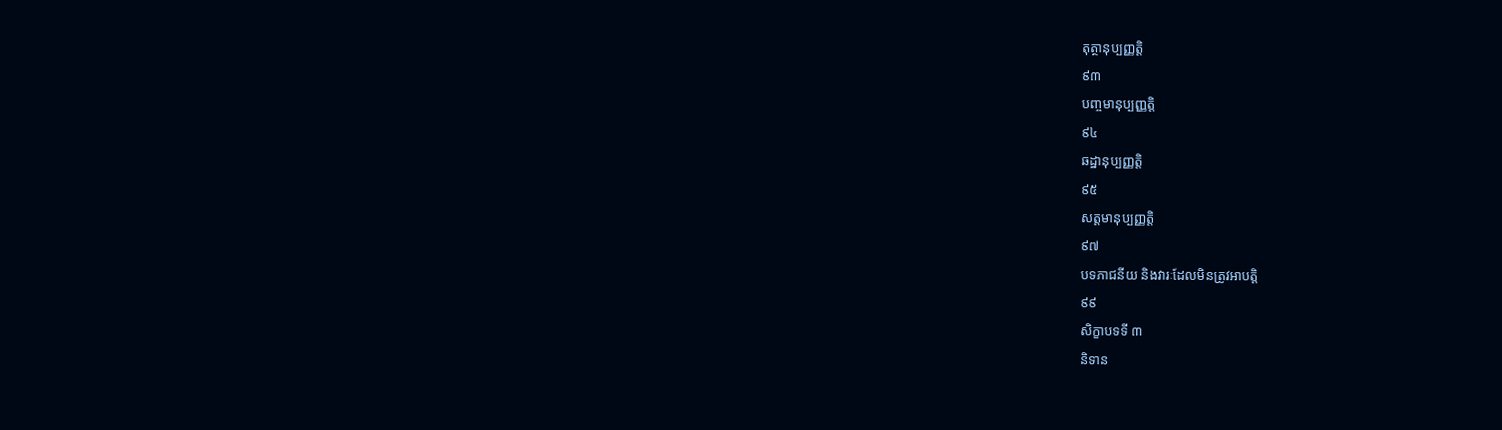តុត្ថានុប្បញ្ញត្តិ
៩៣
បញ្ចមានុប្បញ្ញត្តិ
៩៤
ឆដ្ឋានុប្បញ្ញត្តិ
៩៥
សត្តមានុប្បញ្ញត្តិ
៩៧
បទភាជនីយ និងវារៈដែលមិនត្រូវអាបត្តិ
៩៩
សិក្ខាបទទី ៣
និទាន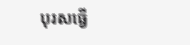បុរសធ្វើ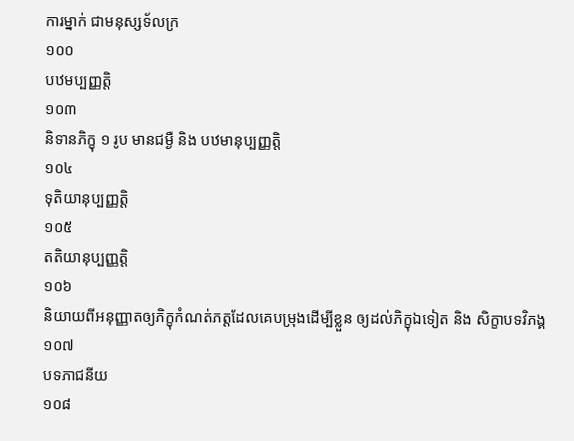ការម្នាក់ ជាមនុស្សទ័លក្រ
១០០
បឋមប្បញ្ញត្តិ
១០៣
និទានភិក្ខុ ១ រូប មានជម្ងឺ និង បឋមានុប្បញ្ញត្តិ
១០៤
ទុតិយានុប្បញ្ញត្តិ
១០៥
តតិយានុប្បញ្ញត្តិ
១០៦
និយាយពីអនុញ្ញាតឲ្យភិក្ខុកំណត់ភត្តដែលគេបម្រុងដើម្បីខ្លួន ឲ្យដល់ភិក្ខុឯទៀត និង សិក្ខាបទវិភង្គ
១០៧
បទភាជនីយ
១០៨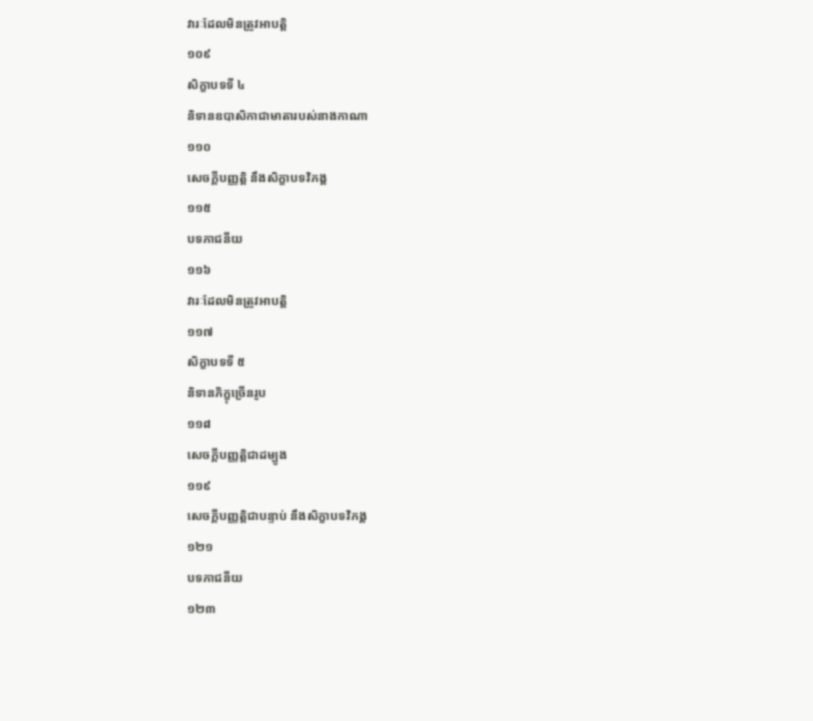វារៈដែលមិនត្រូវអាបត្តិ
១០៩
សិក្ខាបទទី ៤
និទានឧបាសិកាជាមាតារបស់នាងកាណា
១១០
សេចក្តីបញ្ញត្តិ នឹងសិក្ខាបទវិភង្គ
១១៥
បទភាជនីយ
១១៦
វារៈដែលមិនត្រូវអាបត្តិ
១១៧
សិក្ខាបទទី ៥
និទានភិក្ខុច្រើនរូប
១១៨
សេចក្តីបញ្ញត្តិជាដម្បូង
១១៩
សេចក្តីបញ្ញត្តិជាបន្ទាប់ នឹងសិក្ខាបទវិភង្គ
១២១
បទភាជនីយ
១២៣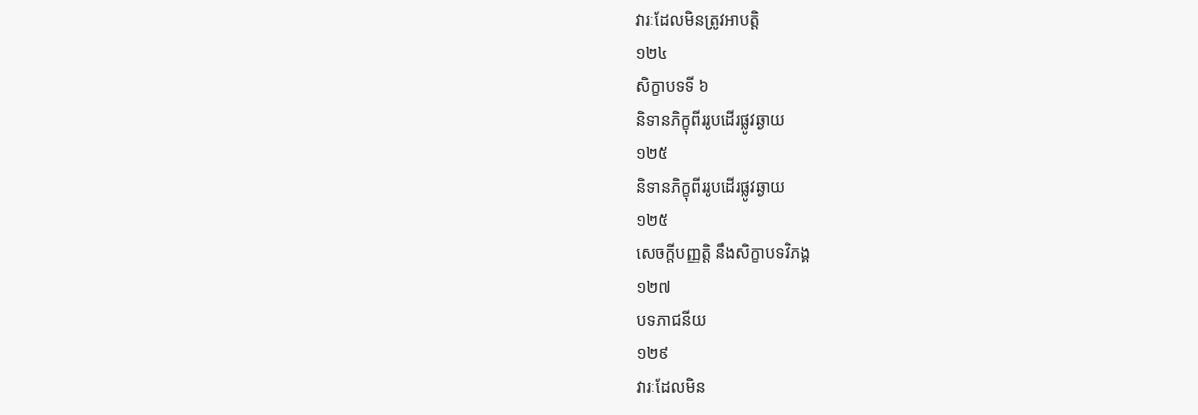វារៈដែលមិនត្រូវអាបត្តិ
១២៤
សិក្ខាបទទី ៦
និទានភិក្ខុពីររូបដើរផ្លូវឆ្ងាយ
១២៥
និទានភិក្ខុពីររូបដើរផ្លូវឆ្ងាយ
១២៥
សេចក្តីបញ្ញត្តិ នឹងសិក្ខាបទវិភង្គ
១២៧
បទភាជនីយ
១២៩
វារៈដែលមិន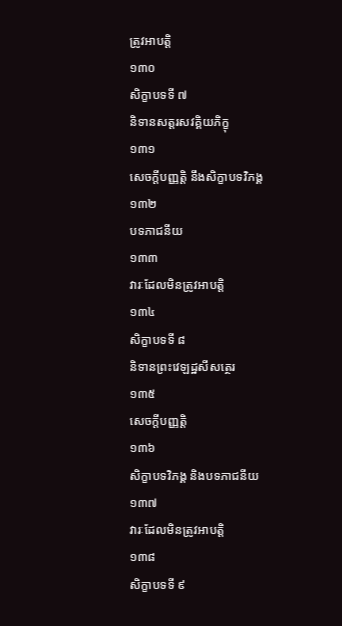ត្រូវអាបត្តិ
១៣០
សិក្ខាបទទី ៧
និទានសត្តរសវគ្គិយភិក្ខុ
១៣១
សេចក្តីបញ្ញត្តិ នឹងសិក្ខាបទវិភង្គ
១៣២
បទភាជនីយ
១៣៣
វារៈដែលមិនត្រូវអាបត្តិ
១៣៤
សិក្ខាបទទី ៨
និទានព្រះវេឡដ្ឋសីសត្ថេរ
១៣៥
សេចក្តីបញ្ញត្តិ
១៣៦
សិក្ខាបទវិភង្គ និងបទភាជនីយ
១៣៧
វារៈដែលមិនត្រូវអាបត្តិ
១៣៨
សិក្ខាបទទី ៩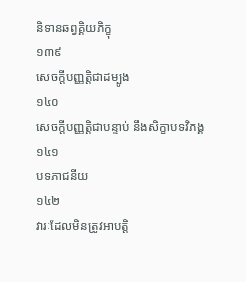និទានឆព្វគ្គិយភិក្ខុ
១៣៩
សេចក្តីបញ្ញត្តិជាដម្បូង
១៤០
សេចក្តីបញ្ញត្តិជាបន្ទាប់ នឹងសិក្ខាបទវិភង្គ
១៤១
បទភាជនីយ
១៤២
វារៈដែលមិនត្រូវអាបត្តិ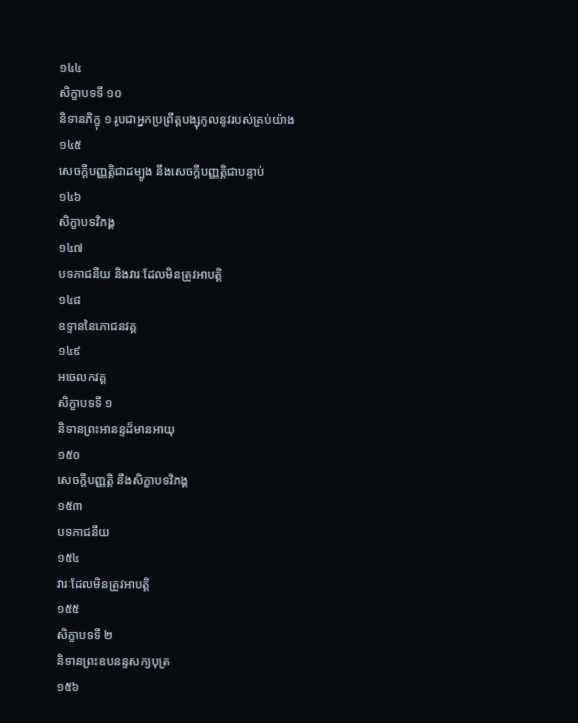១៤៤
សិក្ខាបទទី ១០
និទានភិក្ខុ ១ រូបជាអ្នកប្រព្រឹត្តបង្សុកូលនូវរបស់គ្រប់យ៉ាង
១៤៥
សេចក្តីបញ្ញត្តិជាដម្បូង នឹងសេចក្តីបញ្ញត្តិជាបន្ទាប់
១៤៦
សិក្ខាបទវិភង្គ
១៤៧
បទភាជនីយ និងវារៈដែលមិនត្រូវអាបត្តិ
១៤៨
ឧទ្ទាននៃភោជនវគ្គ
១៤៩
អចេលកវគ្គ
សិក្ខាបទទី ១
និទានព្រះអានន្ទដ៏មានអាយុ
១៥០
សេចក្តីបញ្ញត្តិ នឹងសិក្ខាបទវិភង្គ
១៥៣
បទភាជនីយ
១៥៤
វារៈដែលមិនត្រូវអាបត្តិ
១៥៥
សិក្ខាបទទី ២
និទានព្រះឧបនន្ទសក្យបុត្រ
១៥៦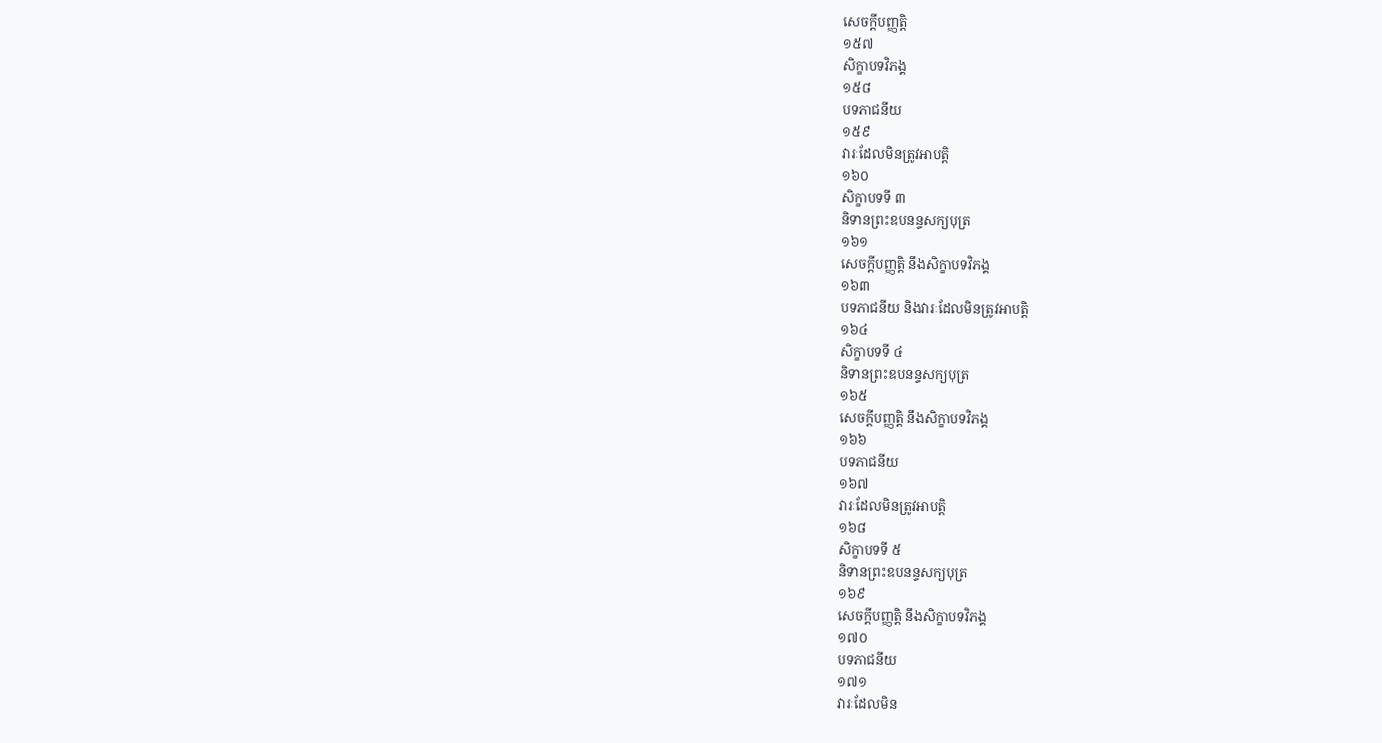សេចក្តីបញ្ញត្តិ
១៥៧
សិក្ខាបទវិភង្គ
១៥៨
បទភាជនីយ
១៥៩
វារៈដែលមិនត្រូវអាបត្តិ
១៦០
សិក្ខាបទទី ៣
និទានព្រះឧបនន្ទសក្យបុត្រ
១៦១
សេចក្តីបញ្ញត្តិ នឹងសិក្ខាបទវិភង្គ
១៦៣
បទភាជនីយ និងវារៈដែលមិនត្រូវអាបត្តិ
១៦៤
សិក្ខាបទទី ៤
និទានព្រះឧបនន្ទសក្យបុត្រ
១៦៥
សេចក្តីបញ្ញត្តិ នឹងសិក្ខាបទវិភង្គ
១៦៦
បទភាជនីយ
១៦៧
វារៈដែលមិនត្រូវអាបត្តិ
១៦៨
សិក្ខាបទទី ៥
និទានព្រះឧបនន្ទសក្យបុត្រ
១៦៩
សេចក្តីបញ្ញត្តិ នឹងសិក្ខាបទវិភង្គ
១៧០
បទភាជនីយ
១៧១
វារៈដែលមិន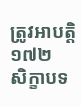ត្រូវអាបត្តិ
១៧២
សិក្ខាបទ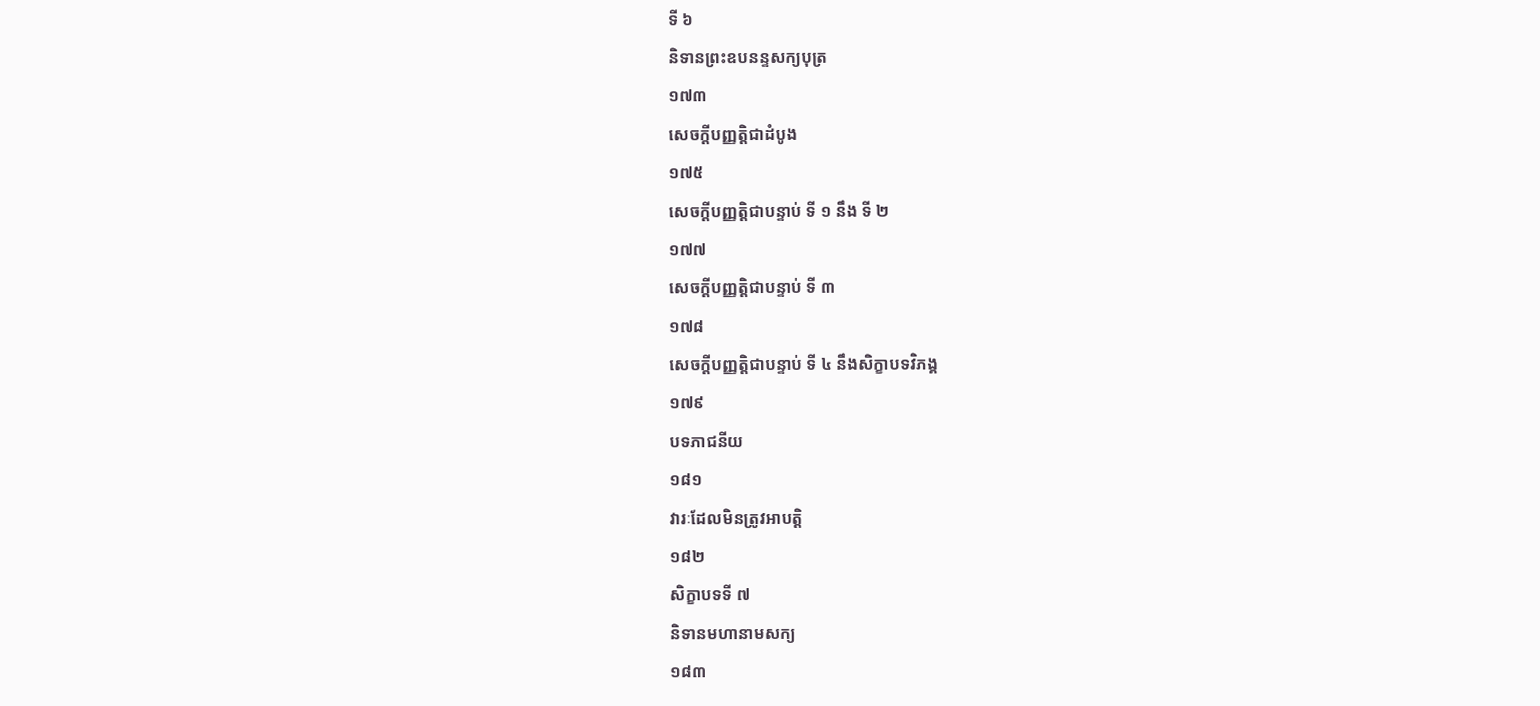ទី ៦
និទានព្រះឧបនន្ទសក្យបុត្រ
១៧៣
សេចក្តីបញ្ញត្តិជាដំបូង
១៧៥
សេចក្តីបញ្ញត្តិជាបន្ទាប់ ទី ១ នឹង ទី ២
១៧៧
សេចក្តីបញ្ញត្តិជាបន្ទាប់ ទី ៣
១៧៨
សេចក្តីបញ្ញត្តិជាបន្ទាប់ ទី ៤ នឹងសិក្ខាបទវិភង្គ
១៧៩
បទភាជនីយ
១៨១
វារៈដែលមិនត្រូវអាបត្តិ
១៨២
សិក្ខាបទទី ៧
និទានមហានាមសក្យ
១៨៣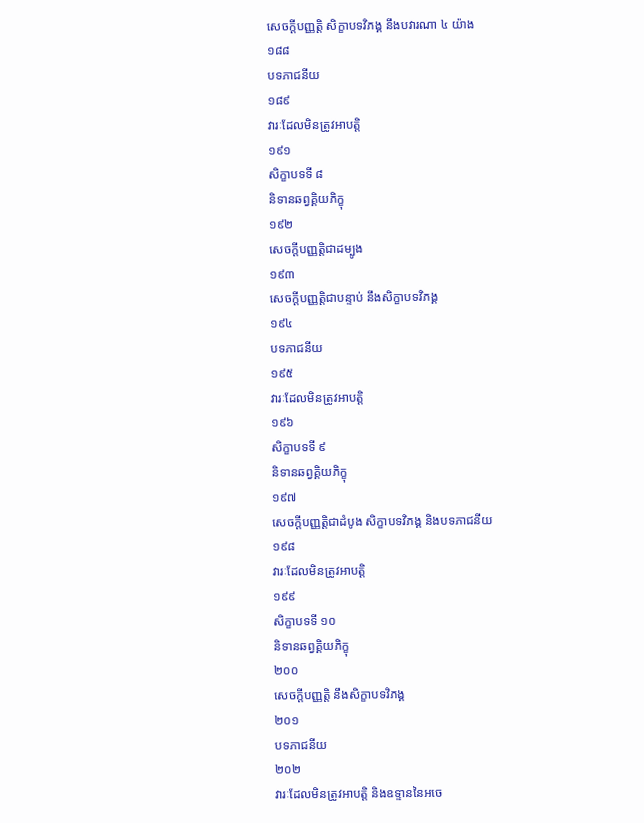សេចក្តីបញ្ញត្តិ សិក្ខាបទវិភង្គ នឹងបវារណា ៤ យ៉ាង
១៨៨
បទភាជនីយ
១៨៩
វារៈដែលមិនត្រូវអាបត្តិ
១៩១
សិក្ខាបទទី ៨
និទានឆព្វគ្គិយភិក្ខុ
១៩២
សេចក្តីបញ្ញត្តិជាដម្បូង
១៩៣
សេចក្តីបញ្ញត្តិជាបន្ទាប់ នឹងសិក្ខាបទវិភង្គ
១៩៤
បទភាជនីយ
១៩៥
វារៈដែលមិនត្រូវអាបត្តិ
១៩៦
សិក្ខាបទទី ៩
និទានឆព្វគ្គិយភិក្ខុ
១៩៧
សេចក្តីបញ្ញត្តិជាដំបូង សិក្ខាបទវិភង្គ និងបទភាជនីយ
១៩៨
វារៈដែលមិនត្រូវអាបត្តិ
១៩៩
សិក្ខាបទទី ១០
និទានឆព្វគ្គិយភិក្ខុ
២០០
សេចក្តីបញ្ញត្តិ នឹងសិក្ខាបទវិភង្គ
២០១
បទភាជនីយ
២០២
វារៈដែលមិនត្រូវអាបត្តិ និងឧទ្ទាននៃអចេ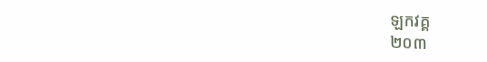ឡកវគ្គ
២០៣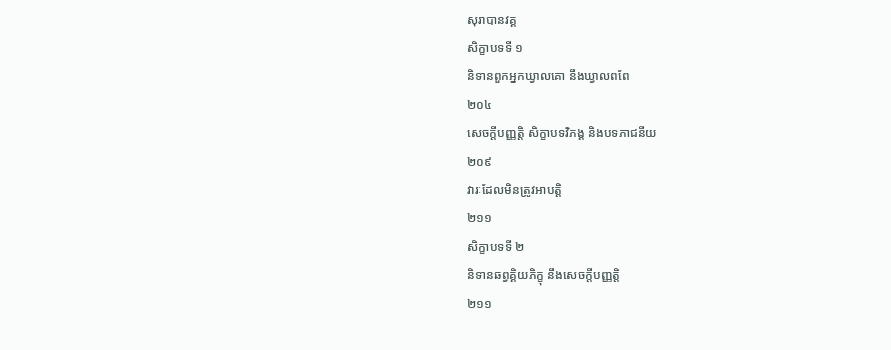សុរាបានវគ្គ
សិក្ខាបទទី ១
និទានពួកអ្នកឃ្វាលគោ នឹងឃ្វាលពពែ
២០៤
សេចក្តីបញ្ញត្តិ សិក្ខាបទវិភង្គ និងបទភាជនីយ
២០៩
វារៈដែលមិនត្រូវអាបត្តិ
២១១
សិក្ខាបទទី ២
និទានឆព្វគ្គិយភិក្ខុ នឹងសេចក្តីបញ្ញត្តិ
២១១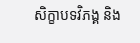សិក្ខាបទវិភង្គ និង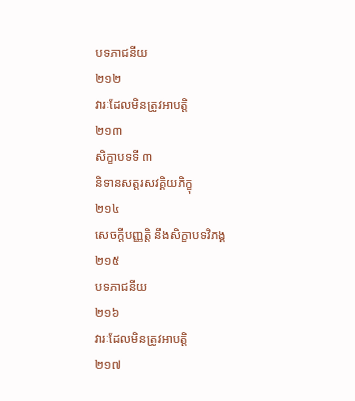បទភាជនីយ
២១២
វារៈដែលមិនត្រូវអាបត្តិ
២១៣
សិក្ខាបទទី ៣
និទានសត្តរសវគ្គិយភិក្ខុ
២១៤
សេចក្តីបញ្ញត្តិ នឹងសិក្ខាបទវិភង្គ
២១៥
បទភាជនីយ
២១៦
វារៈដែលមិនត្រូវអាបត្តិ
២១៧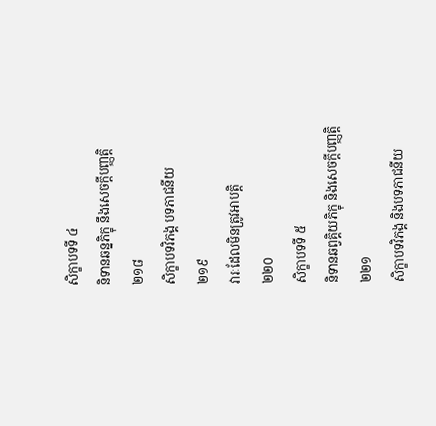សិក្ខាបទទី ៤
និទានឆន្នភិក្ខុ នឹងសេចក្តីបញ្ញត្តិ
២១៨
សិក្ខាបទវិភង្គ បទភាជនីយ
២១៩
វារៈដែលមិនត្រូវអាបត្តិ
២២០
សិក្ខាបទទី ៥
និទានឆព្វគ្គិយភិក្ខុ និងសេចក្តីបញ្ញត្តិ
២២១
សិក្ខាបទវិភង្គ និងបទភាជនីយ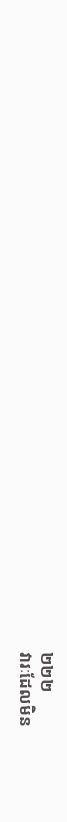២២២
វារៈដែលមិន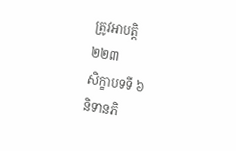ត្រូវអាបត្តិ
២២៣
សិក្ខាបទទី ៦
និទានភិ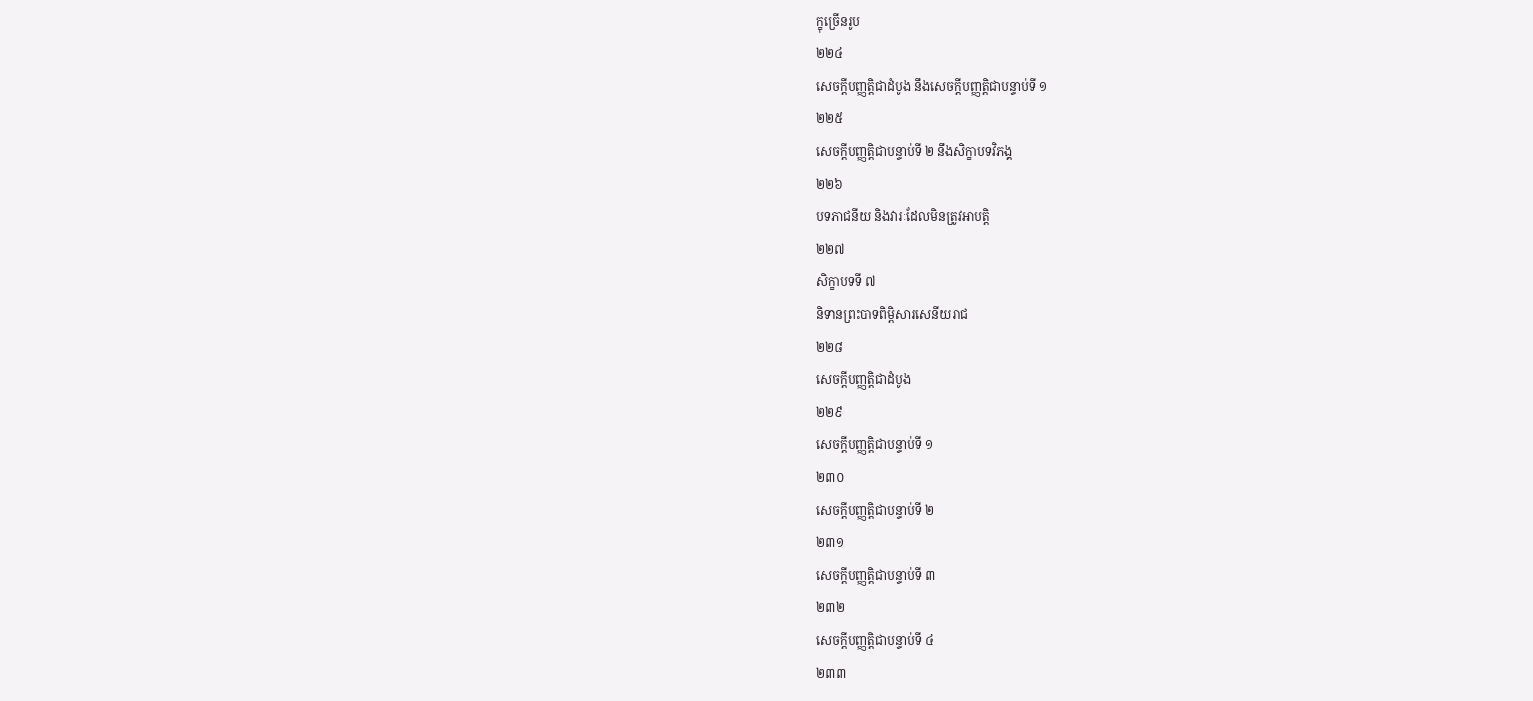ក្ខុច្រើនរូប
២២៤
សេចក្តីបញ្ញត្តិជាដំបូង នឹងសេចក្តីបញ្ញត្តិជាបន្ទាប់ទី ១
២២៥
សេចក្តីបញ្ញត្តិជាបន្ទាប់ទី ២ នឹងសិក្ខាបទវិភង្គ
២២៦
បទភាជនីយ និងវារៈដែលមិនត្រូវអាបត្តិ
២២៧
សិក្ខាបទទី ៧
និទានព្រះបាទពិម្ពិសារសេនីយរាជ
២២៨
សេចក្តីបញ្ញត្តិជាដំបូង
២២៩
សេចក្តីបញ្ញត្តិជាបន្ទាប់ទី ១
២៣០
សេចក្តីបញ្ញត្តិជាបន្ទាប់ទី ២
២៣១
សេចក្តីបញ្ញត្តិជាបន្ទាប់ទី ៣
២៣២
សេចក្តីបញ្ញត្តិជាបន្ទាប់ទី ៤
២៣៣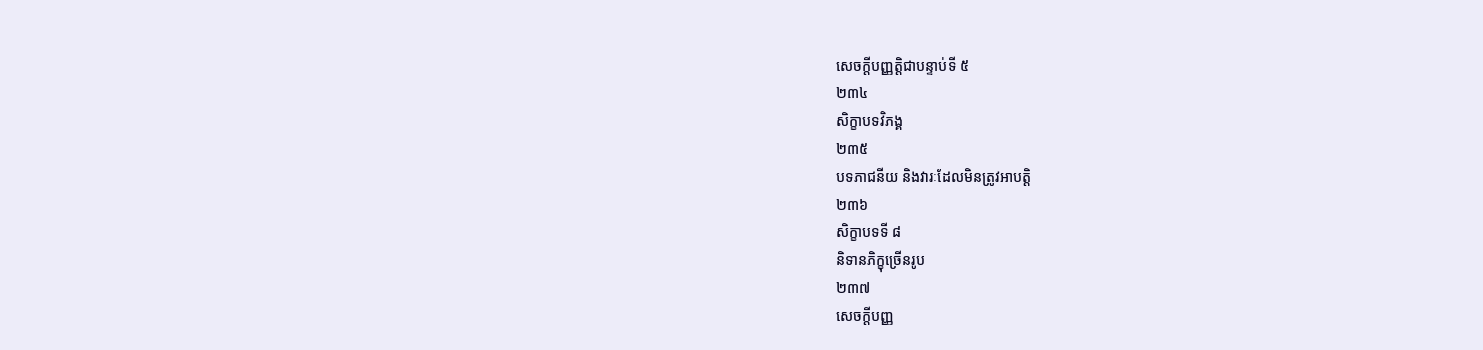សេចក្តីបញ្ញត្តិជាបន្ទាប់ទី ៥
២៣៤
សិក្ខាបទវិភង្គ
២៣៥
បទភាជនីយ និងវារៈដែលមិនត្រូវអាបត្តិ
២៣៦
សិក្ខាបទទី ៨
និទានភិក្ខុច្រើនរូប
២៣៧
សេចក្តីបញ្ញ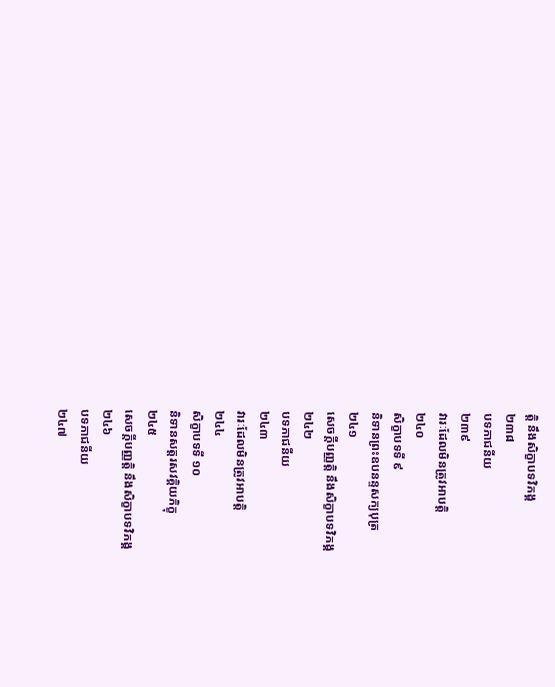ត្តិ នឹងសិក្ខាបទវិភង្គ
២៣៨
បទភាជនីយ
២៣៩
វារៈដែលមិនត្រូវអាបត្តិ
២៤០
សិក្ខាបទទី ៩
និទានព្រះឧបនន្ទសក្យបុត្រ
២៤១
សេចក្តីបញ្ញត្តិ នឹងសិក្ខាបទវិភង្គ
២៤២
បទភាជនីយ
២៤៣
វារៈដែលមិនត្រូវអាបត្តិ
២៤៤
សិក្ខាបទទី ១០
និទានសត្តរសវគ្គិយភិក្ខុ
២៤៥
សេចក្តីបញ្ញត្តិ នឹងសិក្ខាបទវិភង្គ
២៤៦
បទភាជនីយ
២៤៧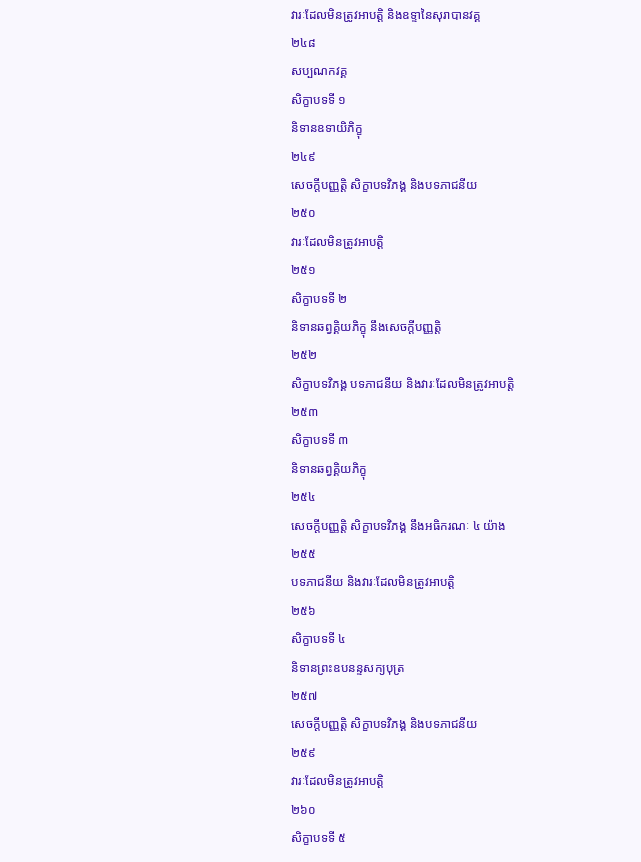វារៈដែលមិនត្រូវអាបត្តិ និងឧទ្ទានៃសុរាបានវគ្គ
២៤៨
សប្បណកវគ្គ
សិក្ខាបទទី ១
និទានឧទាយិភិក្ខុ
២៤៩
សេចក្តីបញ្ញត្តិ សិក្ខាបទវិភង្គ និងបទភាជនីយ
២៥០
វារៈដែលមិនត្រូវអាបត្តិ
២៥១
សិក្ខាបទទី ២
និទានឆព្វគ្គិយភិក្ខុ នឹងសេចក្តីបញ្ញត្តិ
២៥២
សិក្ខាបទវិភង្គ បទភាជនីយ និងវារៈដែលមិនត្រូវអាបត្តិ
២៥៣
សិក្ខាបទទី ៣
និទានឆព្វគ្គិយភិក្ខុ
២៥៤
សេចក្តីបញ្ញត្តិ សិក្ខាបទវិភង្គ នឹងអធិករណៈ ៤ យ៉ាង
២៥៥
បទភាជនីយ និងវារៈដែលមិនត្រូវអាបត្តិ
២៥៦
សិក្ខាបទទី ៤
និទានព្រះឧបនន្ទសក្យបុត្រ
២៥៧
សេចក្តីបញ្ញត្តិ សិក្ខាបទវិភង្គ និងបទភាជនីយ
២៥៩
វារៈដែលមិនត្រូវអាបត្តិ
២៦០
សិក្ខាបទទី ៥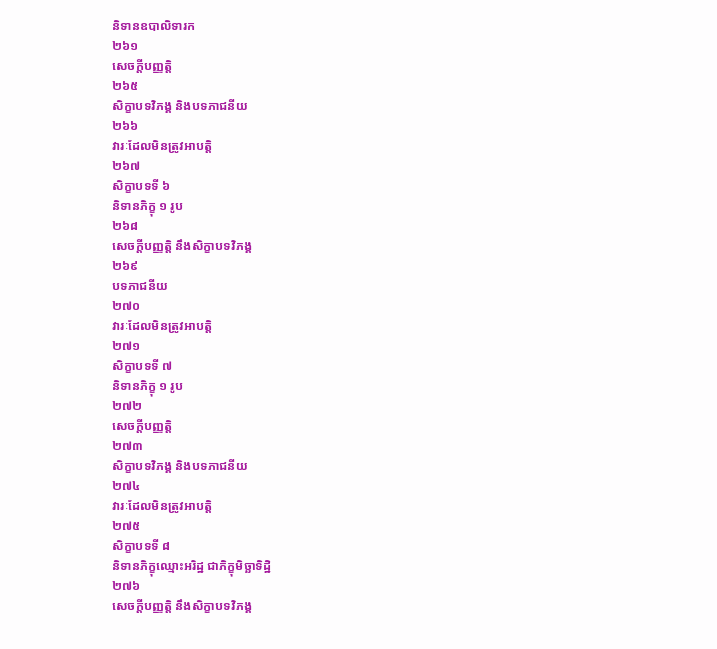និទានឧបាលិទារក
២៦១
សេចក្តីបញ្ញត្តិ
២៦៥
សិក្ខាបទវិភង្គ និងបទភាជនីយ
២៦៦
វារៈដែលមិនត្រូវអាបត្តិ
២៦៧
សិក្ខាបទទី ៦
និទានភិក្ខុ ១ រូប
២៦៨
សេចក្តីបញ្ញត្តិ នឹងសិក្ខាបទវិភង្គ
២៦៩
បទភាជនីយ
២៧០
វារៈដែលមិនត្រូវអាបត្តិ
២៧១
សិក្ខាបទទី ៧
និទានភិក្ខុ ១ រូប
២៧២
សេចក្តីបញ្ញត្តិ
២៧៣
សិក្ខាបទវិភង្គ និងបទភាជនីយ
២៧៤
វារៈដែលមិនត្រូវអាបត្តិ
២៧៥
សិក្ខាបទទី ៨
និទានភិក្ខុឈ្មោះអរិដ្ឋ ជាភិក្ខុមិច្ឆាទិដ្ឋិ
២៧៦
សេចក្តីបញ្ញត្តិ នឹងសិក្ខាបទវិភង្គ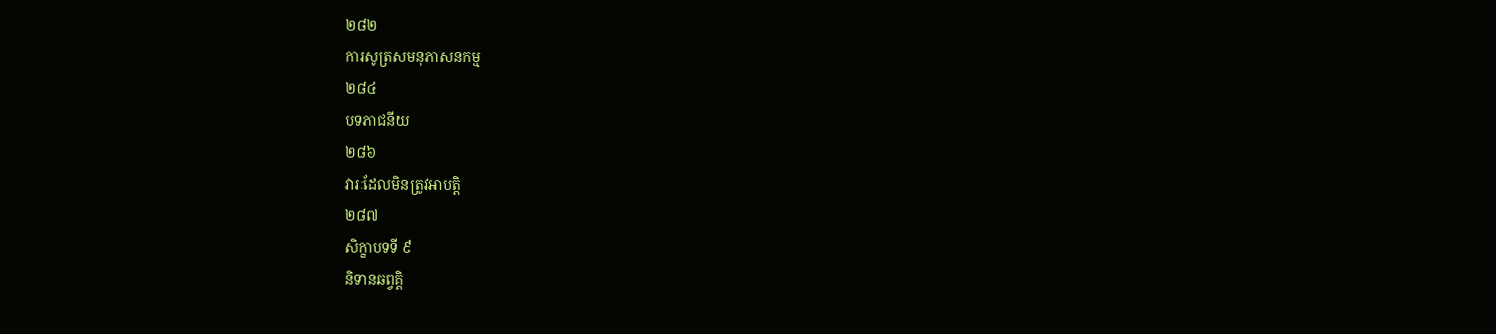២៨២
ការសូត្រសមនុភាសនកម្ម
២៨៤
បទភាជនីយ
២៨៦
វារៈដែលមិនត្រូវអាបត្តិ
២៨៧
សិក្ខាបទទី ៩
និទានឆព្វគ្គិ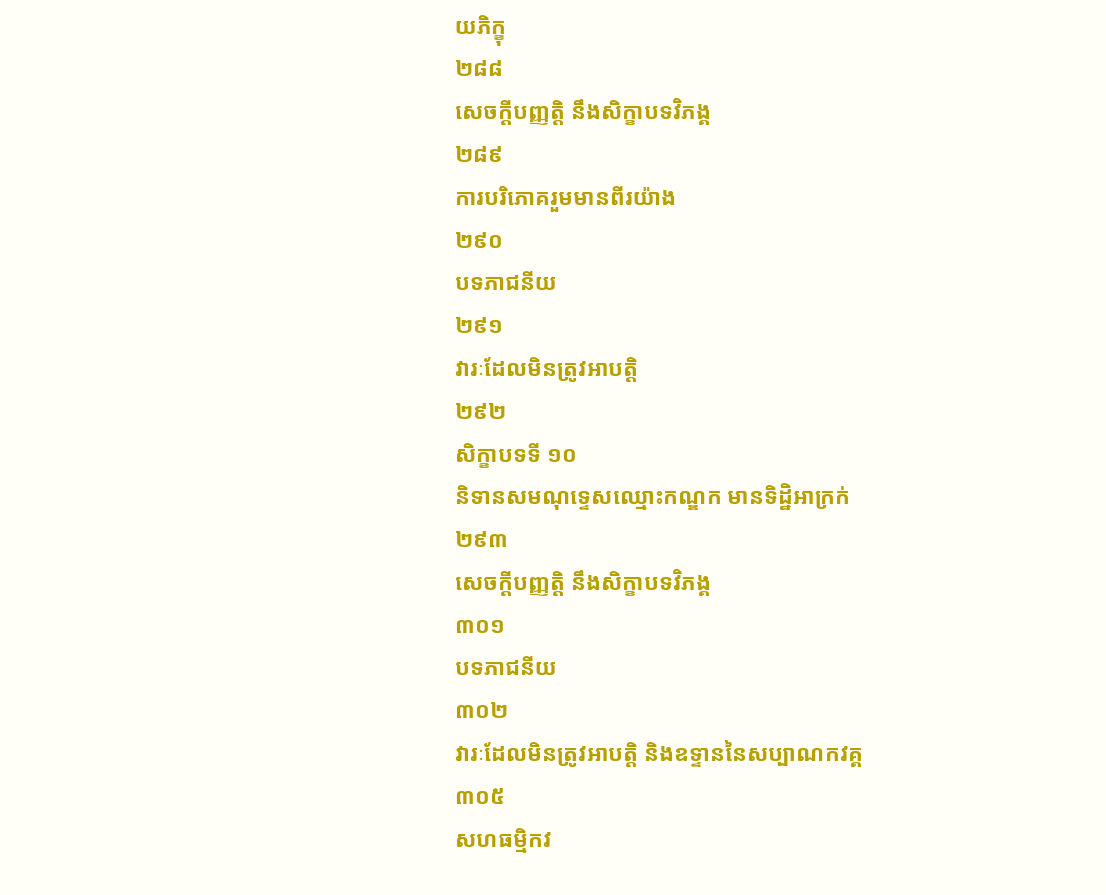យភិក្ខុ
២៨៨
សេចក្តីបញ្ញត្តិ នឹងសិក្ខាបទវិភង្គ
២៨៩
ការបរិភោគរួមមានពីរយ៉ាង
២៩០
បទភាជនីយ
២៩១
វារៈដែលមិនត្រូវអាបត្តិ
២៩២
សិក្ខាបទទី ១០
និទានសមណុទ្ទេសឈ្មោះកណ្ឌក មានទិដ្ឋិអាក្រក់
២៩៣
សេចក្តីបញ្ញត្តិ នឹងសិក្ខាបទវិភង្គ
៣០១
បទភាជនីយ
៣០២
វារៈដែលមិនត្រូវអាបត្តិ និងឧទ្ទាននៃសប្បាណកវគ្គ
៣០៥
សហធម្មិកវ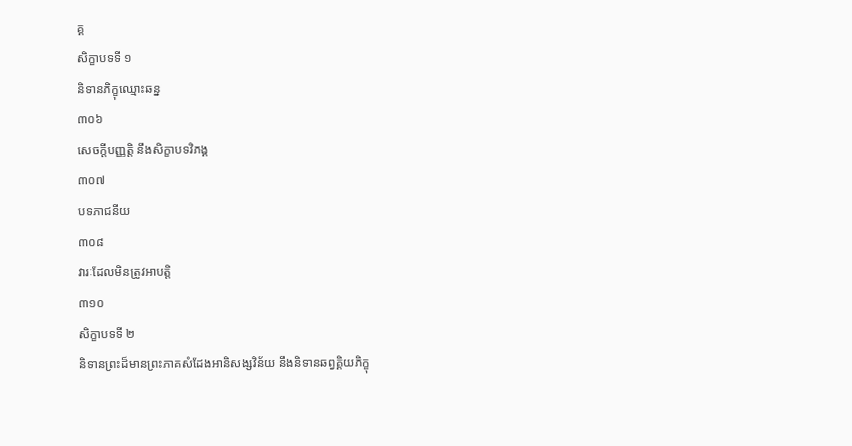គ្គ
សិក្ខាបទទី ១
និទានភិក្ខុឈ្មោះឆន្ន
៣០៦
សេចក្តីបញ្ញត្តិ នឹងសិក្ខាបទវិភង្គ
៣០៧
បទភាជនីយ
៣០៨
វារៈដែលមិនត្រូវអាបត្តិ
៣១០
សិក្ខាបទទី ២
និទានព្រះដ៏មានព្រះភាគសំដែងអានិសង្សវិន័យ នឹងនិទានឆព្វគ្គិយភិក្ខុ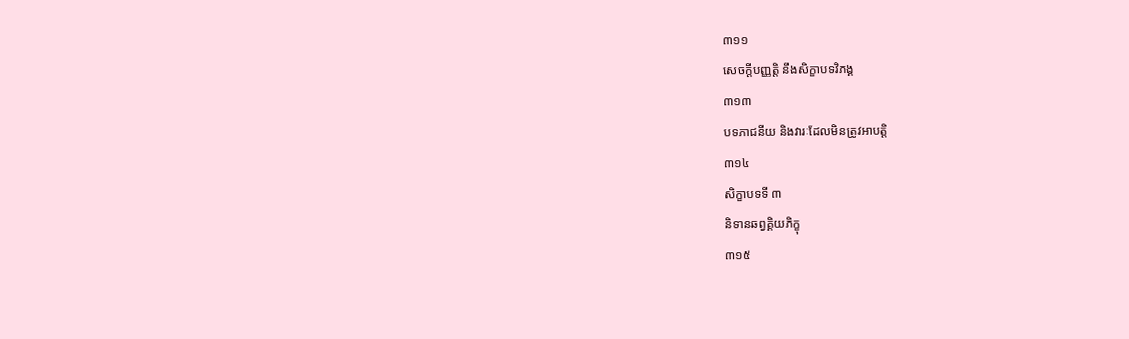៣១១
សេចក្តីបញ្ញត្តិ នឹងសិក្ខាបទវិភង្គ
៣១៣
បទភាជនីយ និងវារៈដែលមិនត្រូវអាបត្តិ
៣១៤
សិក្ខាបទទី ៣
និទានឆព្វគ្គិយភិក្ខុ
៣១៥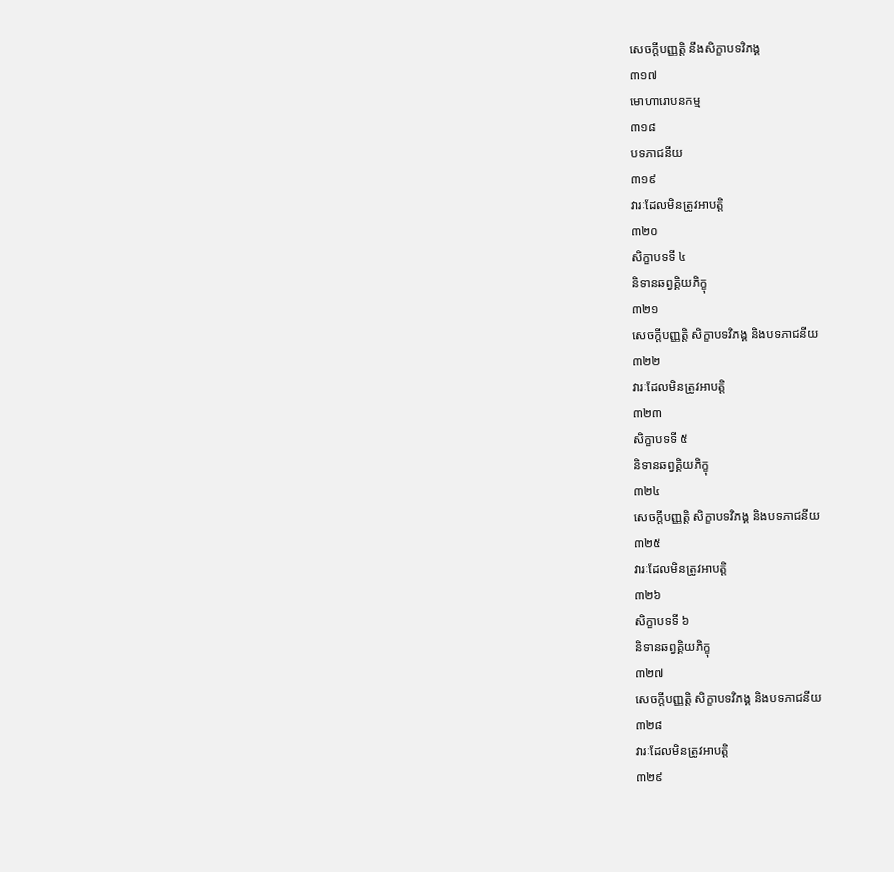សេចក្តីបញ្ញត្តិ នឹងសិក្ខាបទវិភង្គ
៣១៧
មោហារោបនកម្ម
៣១៨
បទភាជនីយ
៣១៩
វារៈដែលមិនត្រូវអាបត្តិ
៣២០
សិក្ខាបទទី ៤
និទានឆព្វគ្គិយភិក្ខុ
៣២១
សេចក្តីបញ្ញត្តិ សិក្ខាបទវិភង្គ និងបទភាជនីយ
៣២២
វារៈដែលមិនត្រូវអាបត្តិ
៣២៣
សិក្ខាបទទី ៥
និទានឆព្វគ្គិយភិក្ខុ
៣២៤
សេចក្តីបញ្ញត្តិ សិក្ខាបទវិភង្គ និងបទភាជនីយ
៣២៥
វារៈដែលមិនត្រូវអាបត្តិ
៣២៦
សិក្ខាបទទី ៦
និទានឆព្វគ្គិយភិក្ខុ
៣២៧
សេចក្តីបញ្ញត្តិ សិក្ខាបទវិភង្គ និងបទភាជនីយ
៣២៨
វារៈដែលមិនត្រូវអាបត្តិ
៣២៩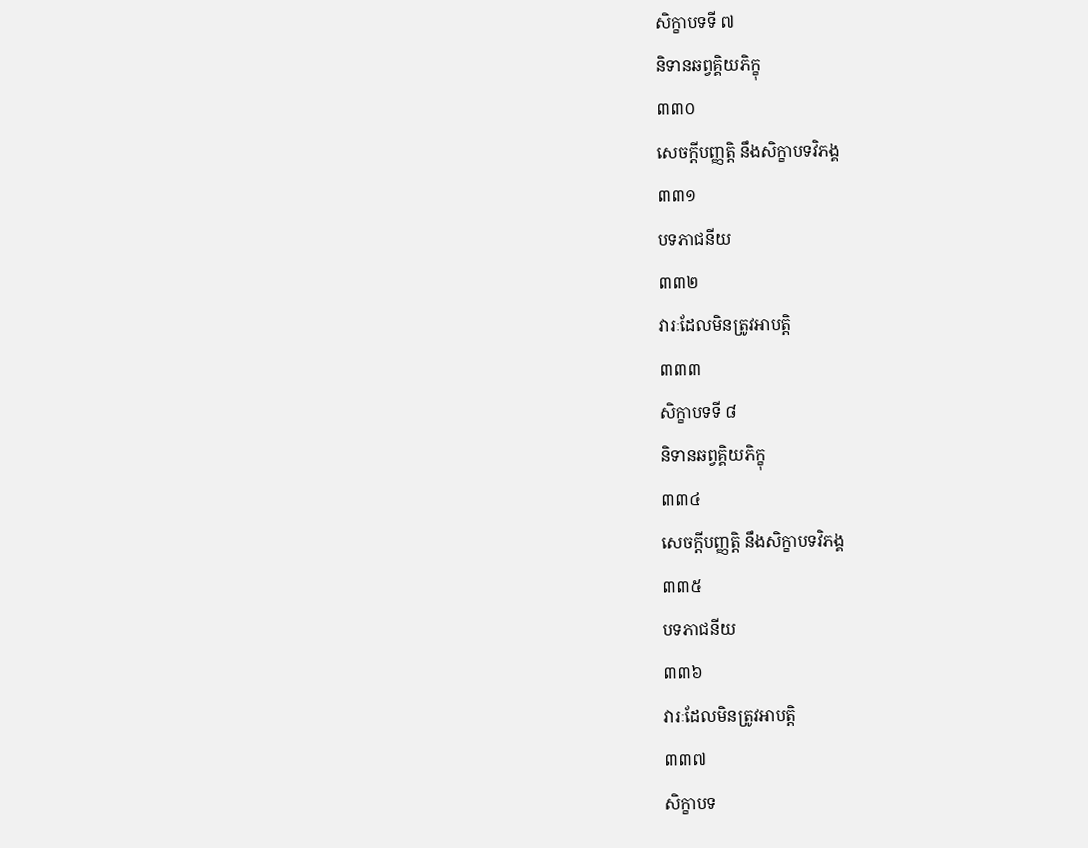សិក្ខាបទទី ៧
និទានឆព្វគ្គិយភិក្ខុ
៣៣០
សេចក្តីបញ្ញត្តិ នឹងសិក្ខាបទវិភង្គ
៣៣១
បទភាជនីយ
៣៣២
វារៈដែលមិនត្រូវអាបត្តិ
៣៣៣
សិក្ខាបទទី ៨
និទានឆព្វគ្គិយភិក្ខុ
៣៣៤
សេចក្តីបញ្ញត្តិ នឹងសិក្ខាបទវិភង្គ
៣៣៥
បទភាជនីយ
៣៣៦
វារៈដែលមិនត្រូវអាបត្តិ
៣៣៧
សិក្ខាបទ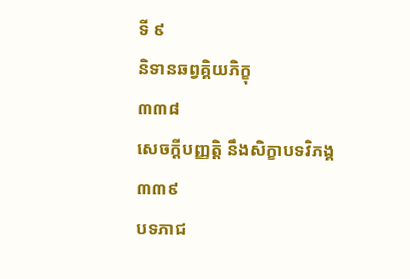ទី ៩
និទានឆព្វគ្គិយភិក្ខុ
៣៣៨
សេចក្តីបញ្ញត្តិ នឹងសិក្ខាបទវិភង្គ
៣៣៩
បទភាជ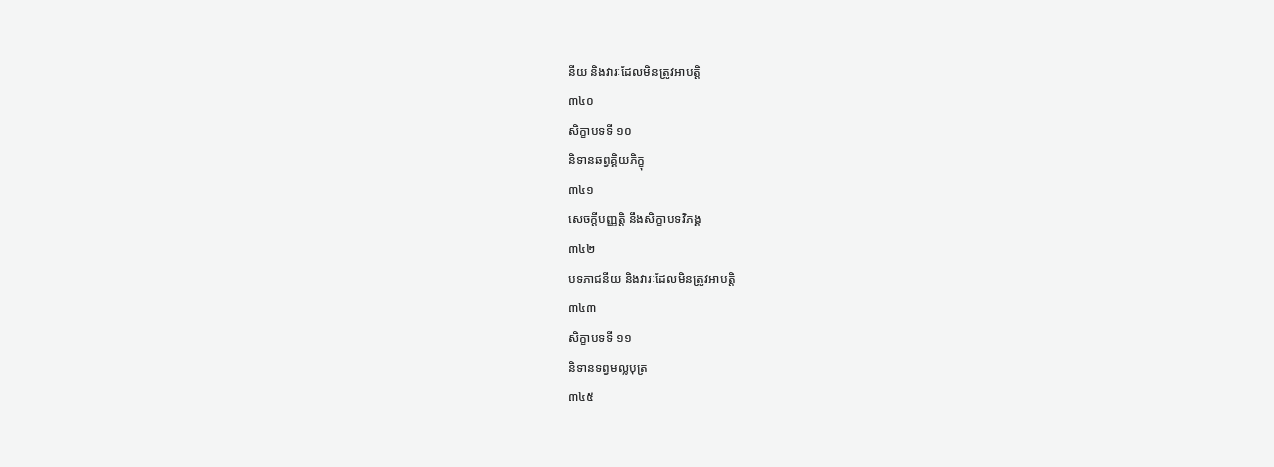នីយ និងវារៈដែលមិនត្រូវអាបត្តិ
៣៤០
សិក្ខាបទទី ១០
និទានឆព្វគ្គិយភិក្ខុ
៣៤១
សេចក្តីបញ្ញត្តិ នឹងសិក្ខាបទវិភង្គ
៣៤២
បទភាជនីយ និងវារៈដែលមិនត្រូវអាបត្តិ
៣៤៣
សិក្ខាបទទី ១១
និទានទព្វមល្លបុត្រ
៣៤៥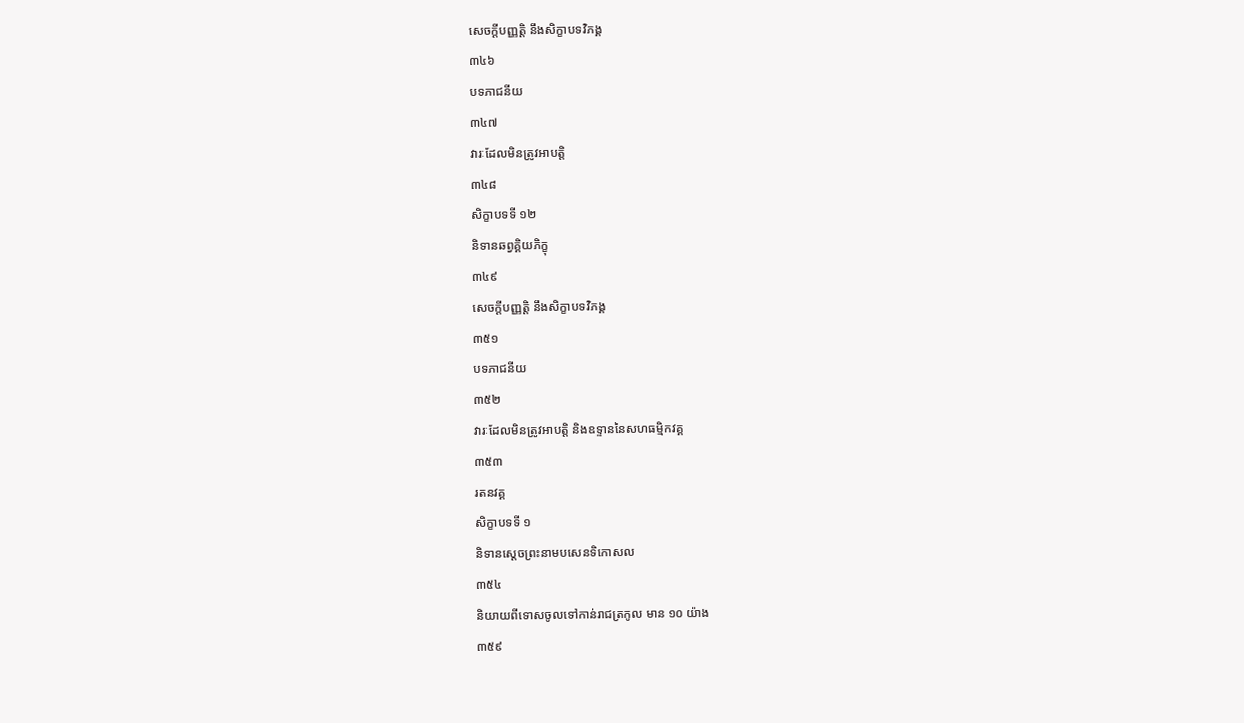សេចក្តីបញ្ញត្តិ នឹងសិក្ខាបទវិភង្គ
៣៤៦
បទភាជនីយ
៣៤៧
វារៈដែលមិនត្រូវអាបត្តិ
៣៤៨
សិក្ខាបទទី ១២
និទានឆព្វគ្គិយភិក្ខុ
៣៤៩
សេចក្តីបញ្ញត្តិ នឹងសិក្ខាបទវិភង្គ
៣៥១
បទភាជនីយ
៣៥២
វារៈដែលមិនត្រូវអាបត្តិ និងឧទ្ទាននៃសហធម្មិកវគ្គ
៣៥៣
រតនវគ្គ
សិក្ខាបទទី ១
និទានស្តេចព្រះនាមបសេនទិកោសល
៣៥៤
និយាយពីទោសចូលទៅកាន់រាជត្រកូល មាន ១០ យ៉ាង
៣៥៩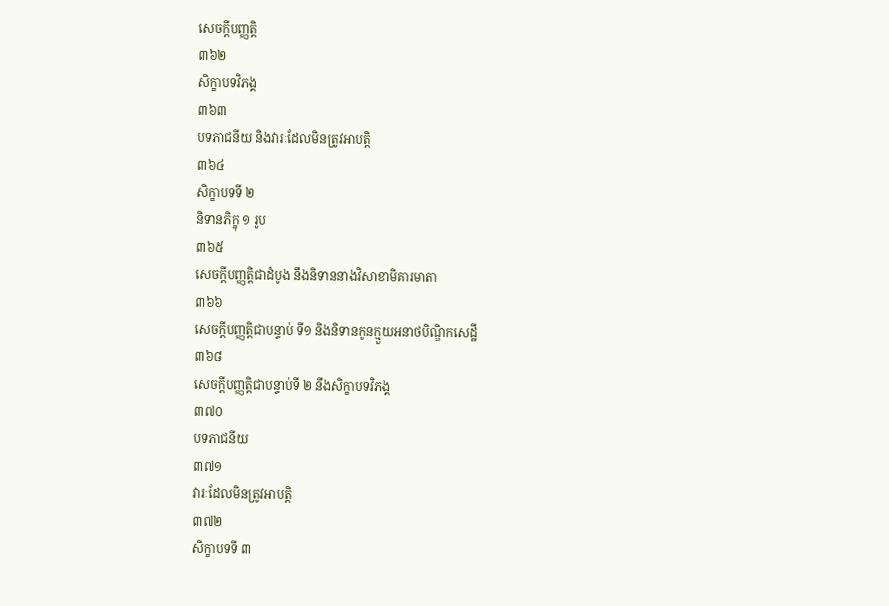សេចក្តីបញ្ញត្តិ
៣៦២
សិក្ខាបទវិភង្គ
៣៦៣
បទភាជនីយ និងវារៈដែលមិនត្រូវអាបត្តិ
៣៦៤
សិក្ខាបទទី ២
និទានភិក្ខុ ១ រូប
៣៦៥
សេចក្តីបញ្ញត្តិជាដំបូង នឹងនិទាននាងវិសាខាមិគារមាតា
៣៦៦
សេចក្តីបញ្ញត្តិជាបន្ទាប់ ទី១ និងនិទានកូនក្មួយអនាថបិណ្ឌិកសេដ្ឋី
៣៦៨
សេចក្តីបញ្ញត្តិជាបន្ទាប់ទី ២ នឹងសិក្ខាបទវិភង្គ
៣៧០
បទភាជនីយ
៣៧១
វារៈដែលមិនត្រូវអាបត្តិ
៣៧២
សិក្ខាបទទី ៣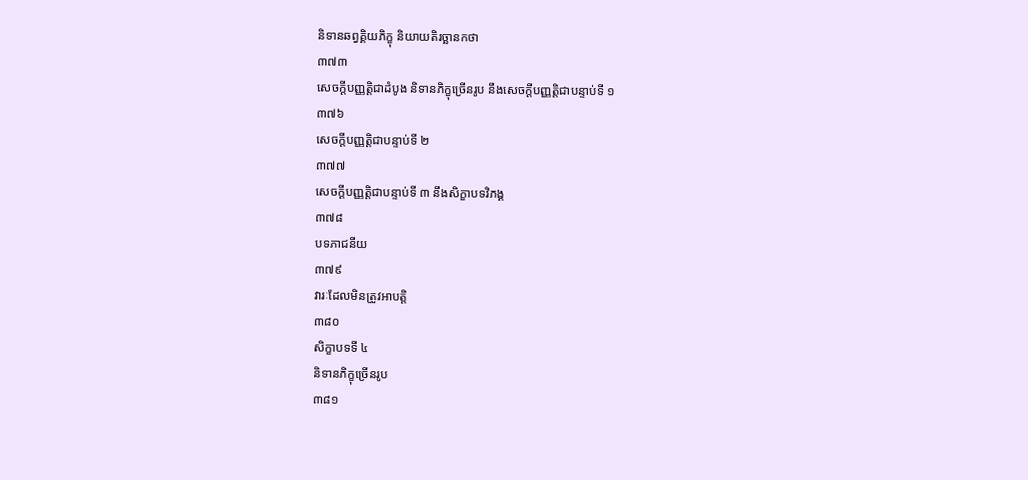និទានឆព្វគ្គិយភិក្ខុ និយាយតិរច្ឆានកថា
៣៧៣
សេចក្តីបញ្ញត្តិជាដំបូង និទានភិក្ខុច្រើនរូប នឹងសេចក្តីបញ្ញត្តិជាបន្ទាប់ទី ១
៣៧៦
សេចក្តីបញ្ញត្តិជាបន្ទាប់ទី ២
៣៧៧
សេចក្តីបញ្ញត្តិជាបន្ទាប់ទី ៣ នឹងសិក្ខាបទវិភង្គ
៣៧៨
បទភាជនីយ
៣៧៩
វារៈដែលមិនត្រូវអាបត្តិ
៣៨០
សិក្ខាបទទី ៤
និទានភិក្ខុច្រើនរូប
៣៨១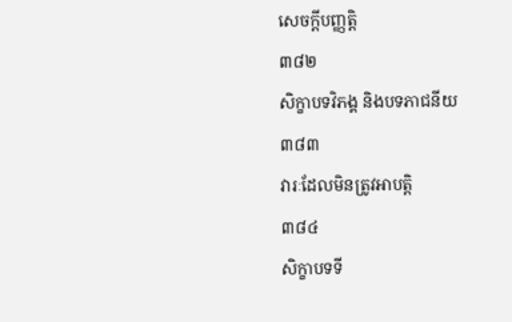សេចក្តីបញ្ញត្តិ
៣៨២
សិក្ខាបទវិភង្គ និងបទភាជនីយ
៣៨៣
វារៈដែលមិនត្រូវអាបត្តិ
៣៨៤
សិក្ខាបទទី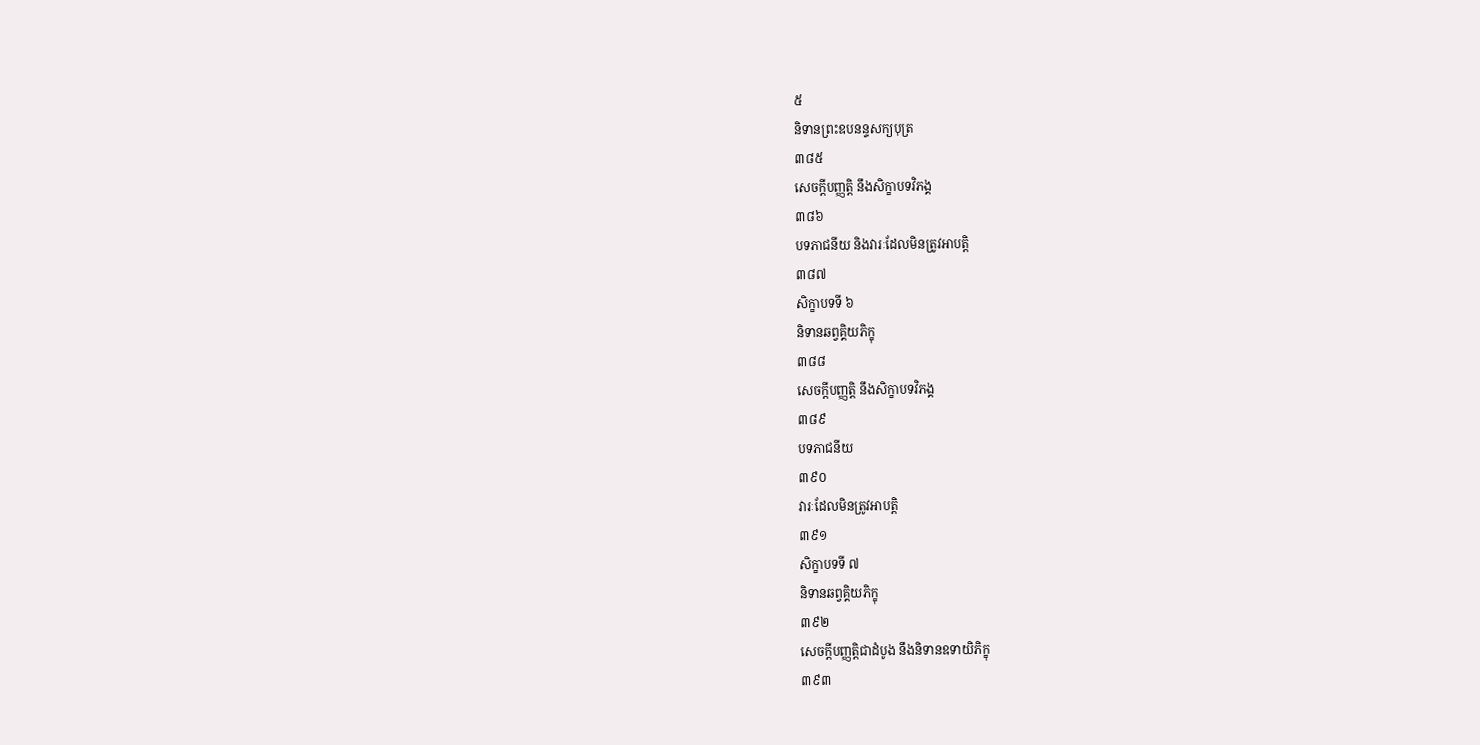៥
និទានព្រះឧបនន្ទសក្យបុត្រ
៣៨៥
សេចក្តីបញ្ញត្តិ នឹងសិក្ខាបទវិភង្គ
៣៨៦
បទភាជនីយ និងវារៈដែលមិនត្រូវអាបត្តិ
៣៨៧
សិក្ខាបទទី ៦
និទានឆព្វគ្គិយភិក្ខុ
៣៨៨
សេចក្តីបញ្ញត្តិ នឹងសិក្ខាបទវិភង្គ
៣៨៩
បទភាជនីយ
៣៩០
វារៈដែលមិនត្រូវអាបត្តិ
៣៩១
សិក្ខាបទទី ៧
និទានឆព្វគ្គិយភិក្ខុ
៣៩២
សេចក្តីបញ្ញត្តិជាដំបូង នឹងនិទានឧទាយិភិក្ខុ
៣៩៣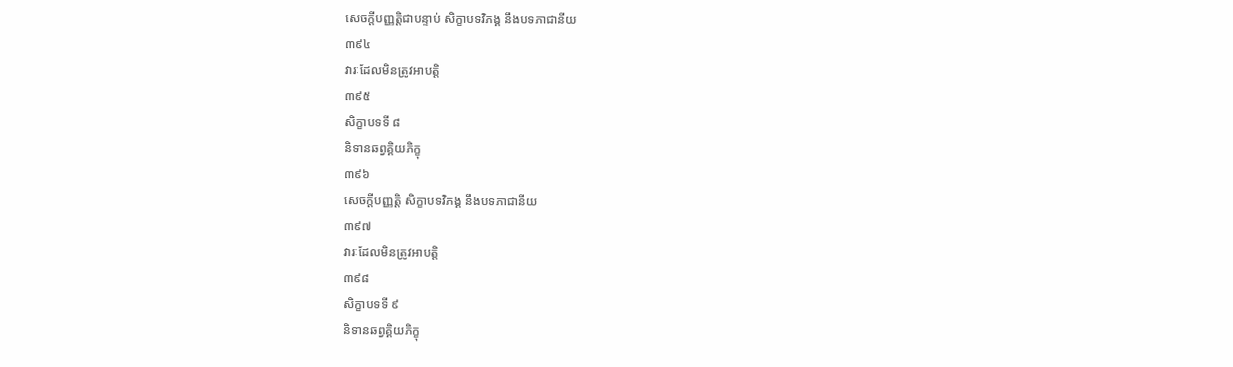សេចក្តីបញ្ញត្តិជាបន្ទាប់ សិក្ខាបទវិភង្គ នឹងបទភាជានីយ
៣៩៤
វារៈដែលមិនត្រូវអាបត្តិ
៣៩៥
សិក្ខាបទទី ៨
និទានឆព្វគ្គិយភិក្ខុ
៣៩៦
សេចក្តីបញ្ញត្តិ សិក្ខាបទវិភង្គ នឹងបទភាជានីយ
៣៩៧
វារៈដែលមិនត្រូវអាបត្តិ
៣៩៨
សិក្ខាបទទី ៩
និទានឆព្វគ្គិយភិក្ខុ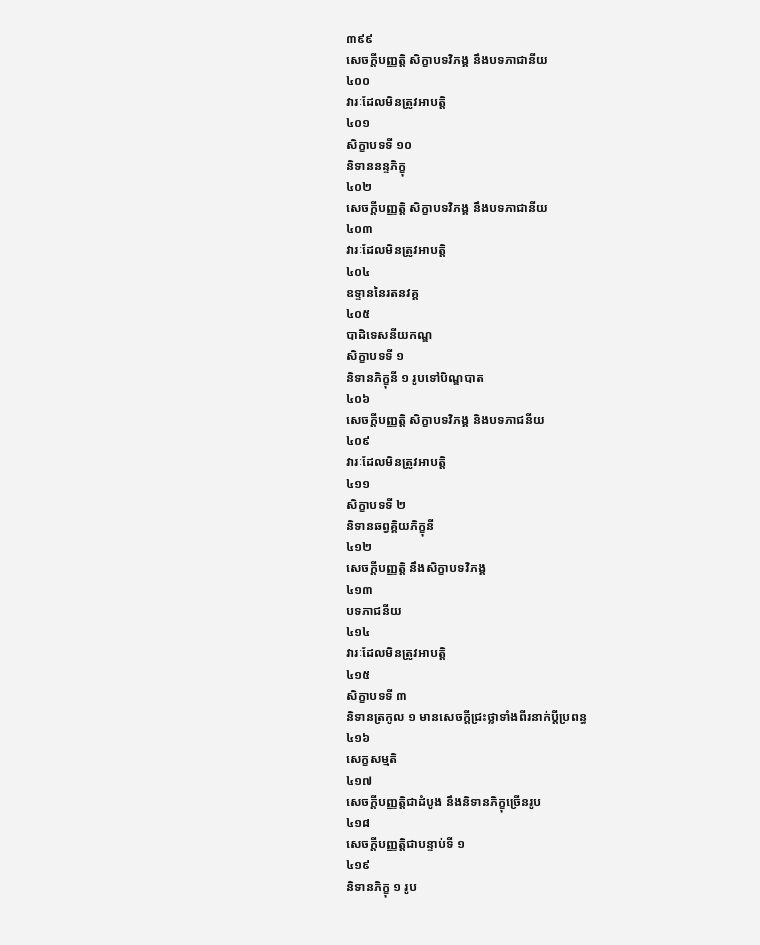៣៩៩
សេចក្តីបញ្ញត្តិ សិក្ខាបទវិភង្គ នឹងបទភាជានីយ
៤០០
វារៈដែលមិនត្រូវអាបត្តិ
៤០១
សិក្ខាបទទី ១០
និទាននន្ទភិក្ខុ
៤០២
សេចក្តីបញ្ញត្តិ សិក្ខាបទវិភង្គ នឹងបទភាជានីយ
៤០៣
វារៈដែលមិនត្រូវអាបត្តិ
៤០៤
ឧទ្ទាននៃរតនវគ្គ
៤០៥
បាដិទេសនីយកណ្ឌ
សិក្ខាបទទី ១
និទានភិក្ខុនី ១ រូបទៅបិណ្ឌបាត
៤០៦
សេចក្តីបញ្ញត្តិ សិក្ខាបទវិភង្គ និងបទភាជនីយ
៤០៩
វារៈដែលមិនត្រូវអាបត្តិ
៤១១
សិក្ខាបទទី ២
និទានឆព្វគ្គិយភិក្ខុនី
៤១២
សេចក្តីបញ្ញត្តិ នឹងសិក្ខាបទវិភង្គ
៤១៣
បទភាជនីយ
៤១៤
វារៈដែលមិនត្រូវអាបត្តិ
៤១៥
សិក្ខាបទទី ៣
និទានត្រកូល ១ មានសេចក្តីជ្រះថ្លាទាំងពីរនាក់ប្តីប្រពន្ធ
៤១៦
សេក្ខសម្មតិ
៤១៧
សេចក្តីបញ្ញត្តិជាដំបូង នឹងនិទានភិក្ខុច្រើនរូប
៤១៨
សេចក្តីបញ្ញត្តិជាបន្ទាប់ទី ១
៤១៩
និទានភិក្ខុ ១ រូប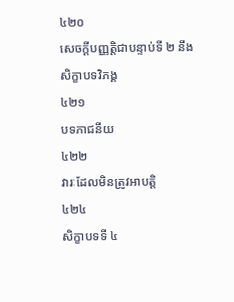៤២០
សេចក្តីបញ្ញត្តិជាបន្ទាប់ទី ២ នឹងសិក្ខាបទវិភង្គ
៤២១
បទភាជនីយ
៤២២
វារៈដែលមិនត្រូវអាបត្តិ
៤២៤
សិក្ខាបទទី ៤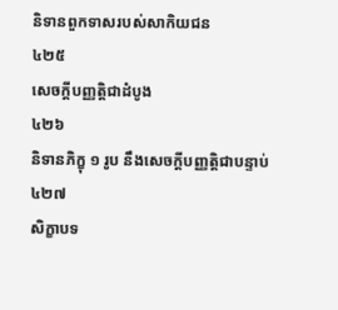និទានពួកទាសរបស់សាកិយជន
៤២៥
សេចក្តីបញ្ញត្តិជាដំបូង
៤២៦
និទានភិក្ខុ ១ រូប នឹងសេចក្តីបញ្ញត្តិជាបន្ទាប់
៤២៧
សិក្ខាបទ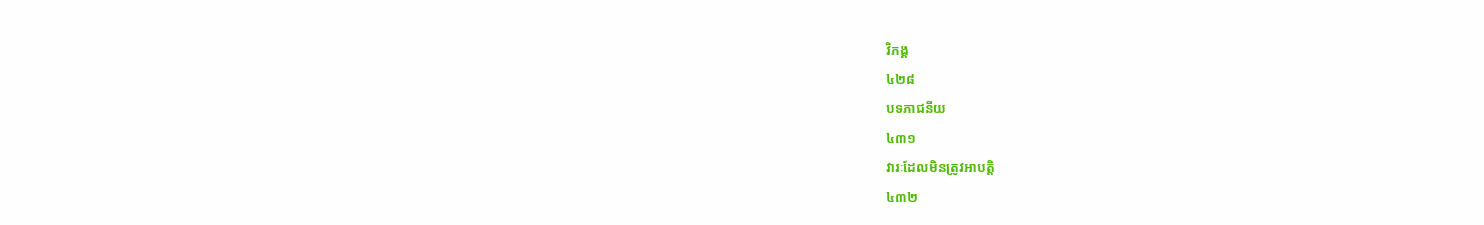វិភង្គ
៤២៨
បទភាជនីយ
៤៣១
វារៈដែលមិនត្រូវអាបត្តិ
៤៣២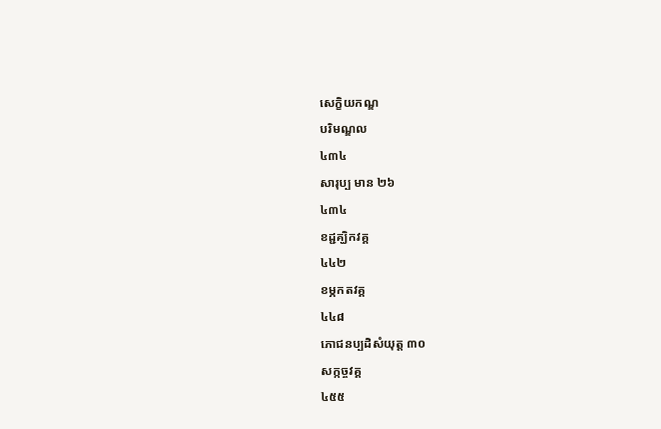សេក្ខិយកណ្ឌ
បរិមណ្ឌល
៤៣៤
សារុប្ប មាន ២៦
៤៣៤
ខដ្ជគ្ឃិកវគ្គ
៤៤២
ខម្ភកតវគ្គ
៤៤៨
ភោជនប្បដិសំយុត្ត ៣០
សក្កច្ចវគ្គ
៤៥៥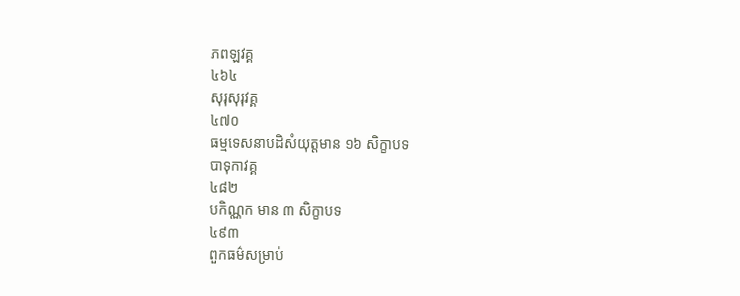ភពឡវគ្គ
៤៦៤
សុរុសុរុវគ្គ
៤៧០
ធម្មទេសនាបដិសំយុត្តមាន ១៦ សិក្ខាបទ
បាទុកាវគ្គ
៤៨២
បកិណ្ណក មាន ៣ សិក្ខាបទ
៤៩៣
ពួកធម៌សម្រាប់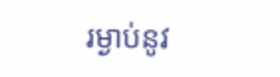រម្ងាប់នូវ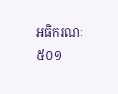អធិករណៈ
៥០១